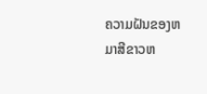ຄວາມຝັນຂອງຫມາສີຂາວຫ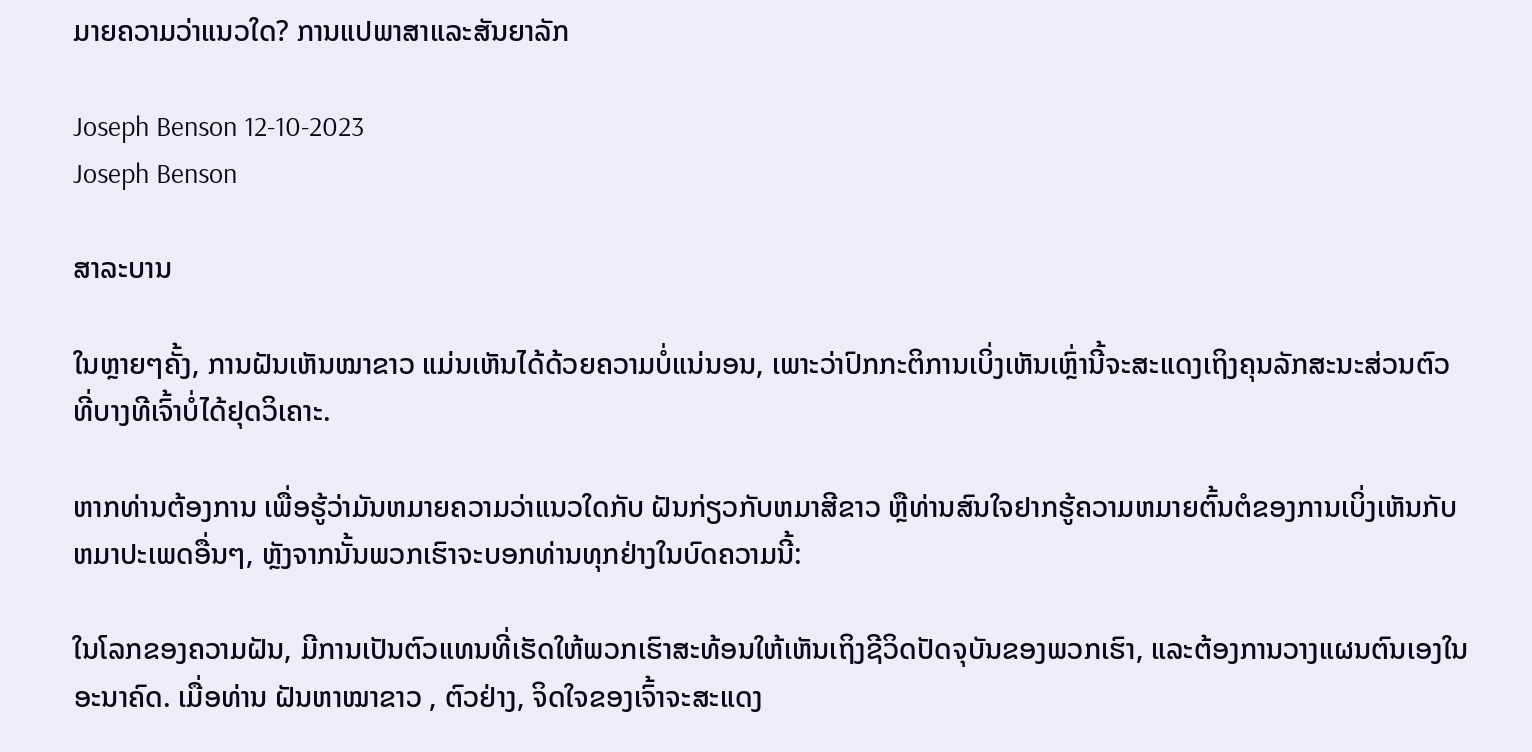ມາຍຄວາມວ່າແນວໃດ? ການແປພາສາແລະສັນຍາລັກ

Joseph Benson 12-10-2023
Joseph Benson

ສາລະບານ

ໃນຫຼາຍໆຄັ້ງ, ການຝັນເຫັນໝາຂາວ ແມ່ນເຫັນໄດ້ດ້ວຍຄວາມບໍ່ແນ່ນອນ, ເພາະວ່າປົກກະຕິການເບິ່ງເຫັນເຫຼົ່ານີ້ຈະສະແດງເຖິງຄຸນລັກສະນະສ່ວນຕົວທີ່ບາງທີເຈົ້າບໍ່ໄດ້ຢຸດວິເຄາະ.

ຫາກທ່ານຕ້ອງການ ເພື່ອຮູ້ວ່າມັນຫມາຍຄວາມວ່າແນວໃດກັບ ຝັນກ່ຽວກັບຫມາສີຂາວ ຫຼືທ່ານສົນໃຈຢາກຮູ້ຄວາມຫມາຍຕົ້ນຕໍຂອງການເບິ່ງເຫັນກັບຫມາປະເພດອື່ນໆ, ຫຼັງຈາກນັ້ນພວກເຮົາຈະບອກທ່ານທຸກຢ່າງໃນບົດຄວາມນີ້:

ໃນໂລກຂອງຄວາມຝັນ, ມີການເປັນຕົວແທນທີ່ເຮັດໃຫ້ພວກເຮົາສະທ້ອນໃຫ້ເຫັນເຖິງຊີວິດປັດຈຸບັນຂອງພວກເຮົາ, ແລະຕ້ອງການວາງແຜນຕົນເອງໃນອະນາຄົດ. ເມື່ອທ່ານ ຝັນຫາໝາຂາວ , ຕົວຢ່າງ, ຈິດໃຈຂອງເຈົ້າຈະສະແດງ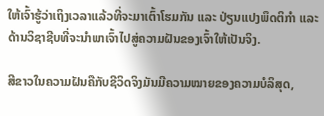ໃຫ້ເຈົ້າຮູ້ວ່າເຖິງເວລາແລ້ວທີ່ຈະມາເຕົ້າໂຮມກັນ ແລະ ປ່ຽນແປງພຶດຕິກຳ ແລະ ດ້ານວິຊາຊີບທີ່ຈະນຳພາເຈົ້າໄປສູ່ຄວາມຝັນຂອງເຈົ້າໃຫ້ເປັນຈິງ.

ສີຂາວໃນຄວາມຝັນຄືກັບຊີວິດຈິງມັນມີຄວາມໝາຍຂອງຄວາມບໍລິສຸດ,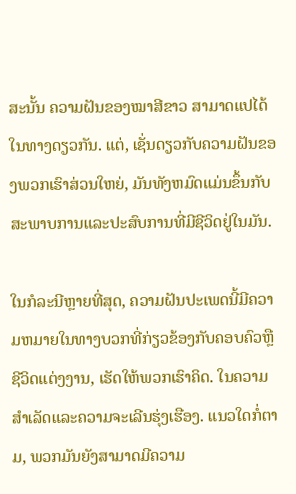ສະນັ້ນ ຄວາມຝັນຂອງໝາສີຂາວ ສາມາດແປໄດ້ໃນທາງດຽວກັນ. ແຕ່, ເຊັ່ນດຽວກັບຄວາມຝັນຂອງພວກເຮົາສ່ວນໃຫຍ່, ມັນທັງຫມົດແມ່ນຂຶ້ນກັບສະພາບການແລະປະສົບການທີ່ມີຊີວິດຢູ່ໃນມັນ.

ໃນກໍລະນີຫຼາຍທີ່ສຸດ, ຄວາມຝັນປະເພດນີ້ມີຄວາມຫມາຍໃນທາງບວກທີ່ກ່ຽວຂ້ອງກັບຄອບຄົວຫຼືຊີວິດແຕ່ງງານ, ເຮັດໃຫ້ພວກເຮົາຄິດ. ໃນຄວາມສໍາເລັດແລະຄວາມຈະເລີນຮຸ່ງເຮືອງ. ແນວໃດກໍ່ຕາມ, ພວກມັນຍັງສາມາດມີຄວາມ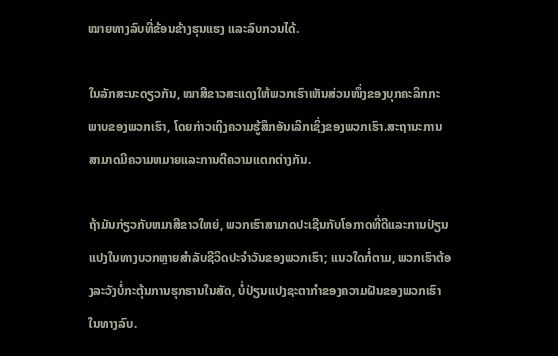ໝາຍທາງລົບທີ່ຂ້ອນຂ້າງຮຸນແຮງ ແລະລົບກວນໄດ້.

ໃນລັກສະນະດຽວກັນ, ໝາສີຂາວສະແດງໃຫ້ພວກເຮົາເຫັນສ່ວນໜຶ່ງຂອງບຸກຄະລິກກະພາບຂອງພວກເຮົາ, ໂດຍກ່າວເຖິງຄວາມຮູ້ສຶກອັນເລິກເຊິ່ງຂອງພວກເຮົາ.ສະຖານະການສາມາດມີຄວາມຫມາຍແລະການຕີຄວາມແຕກຕ່າງກັນ.

ຖ້າມັນກ່ຽວກັບຫມາສີຂາວໃຫຍ່, ພວກເຮົາສາມາດປະເຊີນກັບໂອກາດທີ່ດີແລະການປ່ຽນແປງໃນທາງບວກຫຼາຍສໍາລັບຊີວິດປະຈໍາວັນຂອງພວກເຮົາ; ແນວໃດກໍ່ຕາມ, ພວກເຮົາຕ້ອງລະວັງບໍ່ກະຕຸ້ນການຮຸກຮານໃນສັດ, ບໍ່ປ່ຽນແປງຊະຕາກໍາຂອງຄວາມຝັນຂອງພວກເຮົາໃນທາງລົບ.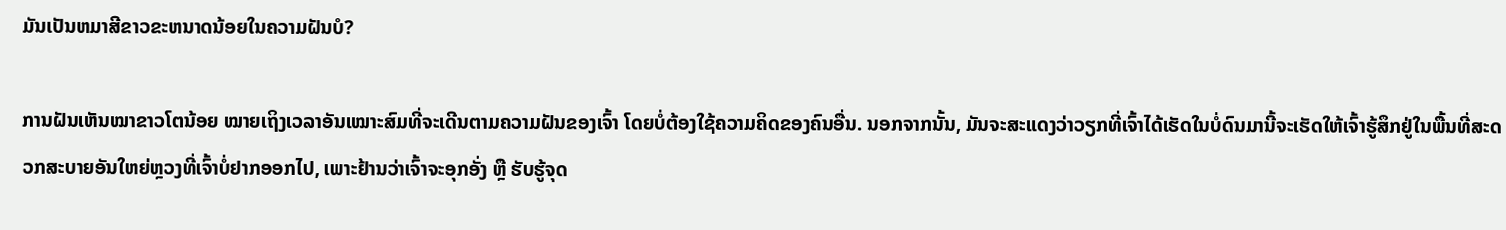ມັນເປັນຫມາສີຂາວຂະຫນາດນ້ອຍໃນຄວາມຝັນບໍ?

ການຝັນເຫັນໝາຂາວໂຕນ້ອຍ ໝາຍເຖິງເວລາອັນເໝາະສົມທີ່ຈະເດີນຕາມຄວາມຝັນຂອງເຈົ້າ ໂດຍບໍ່ຕ້ອງໃຊ້ຄວາມຄິດຂອງຄົນອື່ນ. ນອກຈາກນັ້ນ, ມັນຈະສະແດງວ່າວຽກທີ່ເຈົ້າໄດ້ເຮັດໃນບໍ່ດົນມານີ້ຈະເຮັດໃຫ້ເຈົ້າຮູ້ສຶກຢູ່ໃນພື້ນທີ່ສະດວກສະບາຍອັນໃຫຍ່ຫຼວງທີ່ເຈົ້າບໍ່ຢາກອອກໄປ, ເພາະຢ້ານວ່າເຈົ້າຈະອຸກອັ່ງ ຫຼື ຮັບຮູ້ຈຸດ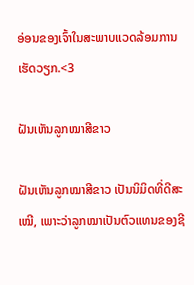ອ່ອນຂອງເຈົ້າໃນສະພາບແວດລ້ອມການເຮັດວຽກ.<3

ຝັນເຫັນລູກໝາສີຂາວ

ຝັນເຫັນລູກໝາສີຂາວ ເປັນນິມິດທີ່ດີສະເໝີ, ເພາະວ່າລູກໝາເປັນຕົວແທນຂອງຊີ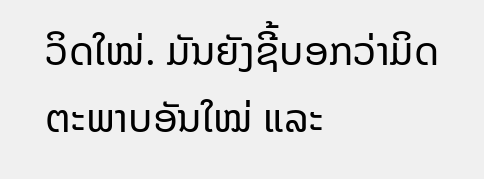ວິດໃໝ່. ມັນຍັງຊີ້ບອກວ່າມິດຕະພາບອັນໃໝ່ ແລະ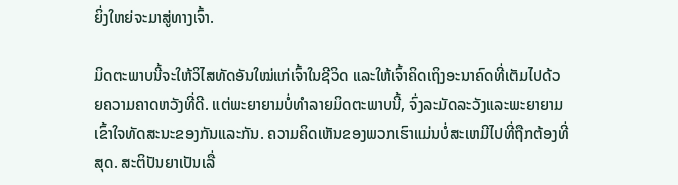ຍິ່ງໃຫຍ່ຈະມາສູ່ທາງເຈົ້າ.

ມິດຕະພາບນີ້ຈະໃຫ້ວິໄສທັດອັນໃໝ່ແກ່ເຈົ້າໃນຊີວິດ ແລະໃຫ້ເຈົ້າຄິດເຖິງອະນາຄົດທີ່ເຕັມໄປດ້ວຍຄວາມຄາດຫວັງທີ່ດີ. ແຕ່ພະຍາຍາມບໍ່ທໍາລາຍມິດຕະພາບນີ້, ຈົ່ງລະມັດລະວັງແລະພະຍາຍາມເຂົ້າໃຈທັດສະນະຂອງກັນແລະກັນ. ຄວາມຄິດເຫັນຂອງພວກເຮົາແມ່ນບໍ່ສະເຫມີໄປທີ່ຖືກຕ້ອງທີ່ສຸດ. ສະຕິປັນຍາເປັນເລື່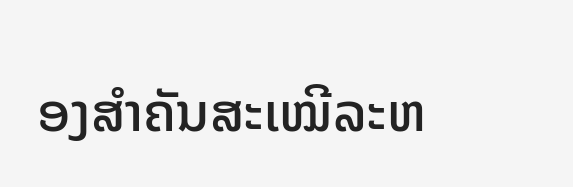ອງສຳຄັນສະເໝີລະຫ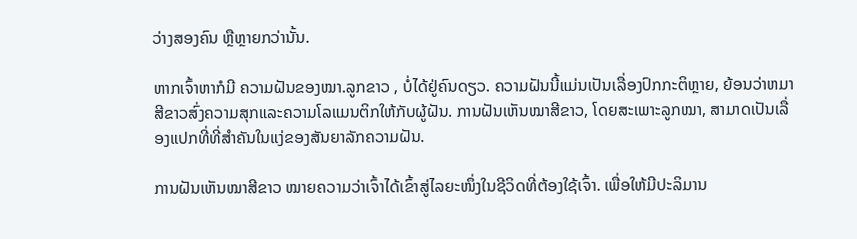ວ່າງສອງຄົນ ຫຼືຫຼາຍກວ່ານັ້ນ.

ຫາກເຈົ້າຫາກໍມີ ຄວາມຝັນຂອງໝາ.ລູກຂາວ , ບໍ່ໄດ້ຢູ່ຄົນດຽວ. ຄວາມຝັນນີ້ແມ່ນເປັນເລື່ອງປົກກະຕິຫຼາຍ, ຍ້ອນວ່າຫມາສີຂາວສົ່ງຄວາມສຸກແລະຄວາມໂລແມນຕິກໃຫ້ກັບຜູ້ຝັນ. ການຝັນເຫັນໝາສີຂາວ, ໂດຍສະເພາະລູກໝາ, ສາມາດເປັນເລື່ອງແປກທີ່ທີ່ສຳຄັນໃນແງ່ຂອງສັນຍາລັກຄວາມຝັນ.

ການຝັນເຫັນໝາສີຂາວ ໝາຍຄວາມວ່າເຈົ້າໄດ້ເຂົ້າສູ່ໄລຍະໜຶ່ງໃນຊີວິດທີ່ຕ້ອງໃຊ້ເຈົ້າ. ເພື່ອໃຫ້ມີປະລິມານ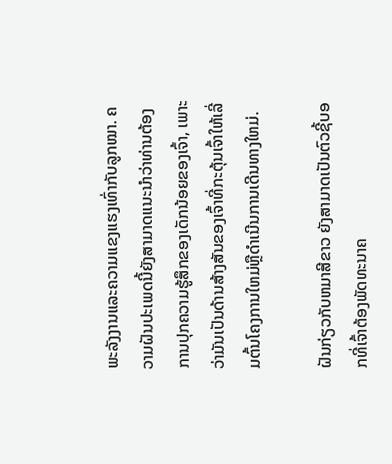ພະລັງງານແລະຄວາມແຂງແຮງເທົ່າກັບລູກໝາ. ຄວາມຝັນປະເພດນີ້ຍັງສາມາດແນະນໍາວ່າທ່ານຕ້ອງການປຸກຄວາມຮູ້ສຶກຂອງເດັກນ້ອຍຂອງເຈົ້າ, ເພາະວ່າມັນເປັນດ້ານສ້າງສັນຂອງເຈົ້າທີ່ກະຕຸ້ນເຈົ້າໃຫ້ເລີ່ມຕົ້ນໂຄງການໃຫມ່ຫຼືດໍາເນີນການເດີນທາງໃຫມ່.

ຝັນກ່ຽວກັບຫມາສີຂາວ ຍັງສາມາດເປັນຕົວຊີ້ບອກທີ່ເຈົ້າຕ້ອງພັດທະນາຄ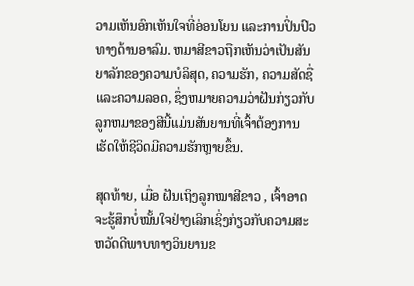ວາມເຫັນອົກເຫັນໃຈທີ່ອ່ອນໂຍນ ແລະການປິ່ນປົວທາງດ້ານອາລົມ. ຫມາສີຂາວຖືກເຫັນວ່າເປັນສັນຍາລັກຂອງຄວາມບໍລິສຸດ, ຄວາມຮັກ, ຄວາມສັດຊື່ແລະຄວາມລອດ, ຊຶ່ງຫມາຍຄວາມວ່າຝັນກ່ຽວກັບລູກຫມາຂອງສີນີ້ແມ່ນສັນຍານທີ່ເຈົ້າຕ້ອງການເຮັດໃຫ້ຊີວິດມີຄວາມຮັກຫຼາຍຂຶ້ນ.

ສຸດທ້າຍ, ເມື່ອ ຝັນເຖິງລູກໝາສີຂາວ , ເຈົ້າອາດຈະຮູ້ສຶກບໍ່ໝັ້ນໃຈຢ່າງເລິກເຊິ່ງກ່ຽວກັບຄວາມສະຫວັດດີພາບທາງວິນຍານຂ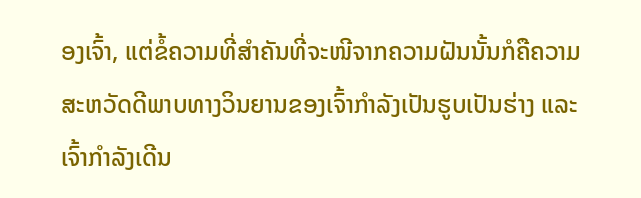ອງເຈົ້າ, ແຕ່ຂໍ້ຄວາມທີ່ສຳຄັນທີ່ຈະໜີຈາກຄວາມຝັນນັ້ນກໍຄືຄວາມສະຫວັດດີພາບທາງວິນຍານຂອງເຈົ້າກຳລັງເປັນຮູບເປັນຮ່າງ ແລະເຈົ້າກຳລັງເດີນ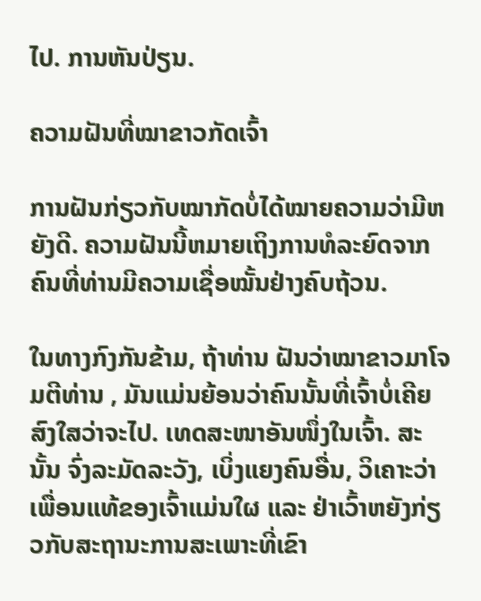ໄປ. ການຫັນປ່ຽນ.

ຄວາມຝັນທີ່ໝາຂາວກັດເຈົ້າ

ການຝັນກ່ຽວກັບໝາກັດບໍ່ໄດ້ໝາຍຄວາມວ່າມີຫຍັງດີ. ຄວາມຝັນນີ້ຫມາຍເຖິງການທໍລະຍົດຈາກຄົນທີ່ທ່ານມີຄວາມເຊື່ອໝັ້ນຢ່າງຄົບຖ້ວນ.

ໃນທາງກົງກັນຂ້າມ, ຖ້າທ່ານ ຝັນວ່າໝາຂາວມາໂຈມຕີທ່ານ , ມັນແມ່ນຍ້ອນວ່າຄົນນັ້ນທີ່ເຈົ້າບໍ່ເຄີຍສົງໃສວ່າຈະໄປ. ເທດສະໜາອັນໜຶ່ງໃນເຈົ້າ. ສະນັ້ນ ຈົ່ງລະມັດລະວັງ, ເບິ່ງແຍງຄົນອື່ນ, ວິເຄາະວ່າເພື່ອນແທ້ຂອງເຈົ້າແມ່ນໃຜ ແລະ ຢ່າເວົ້າຫຍັງກ່ຽວກັບສະຖານະການສະເພາະທີ່ເຂົາ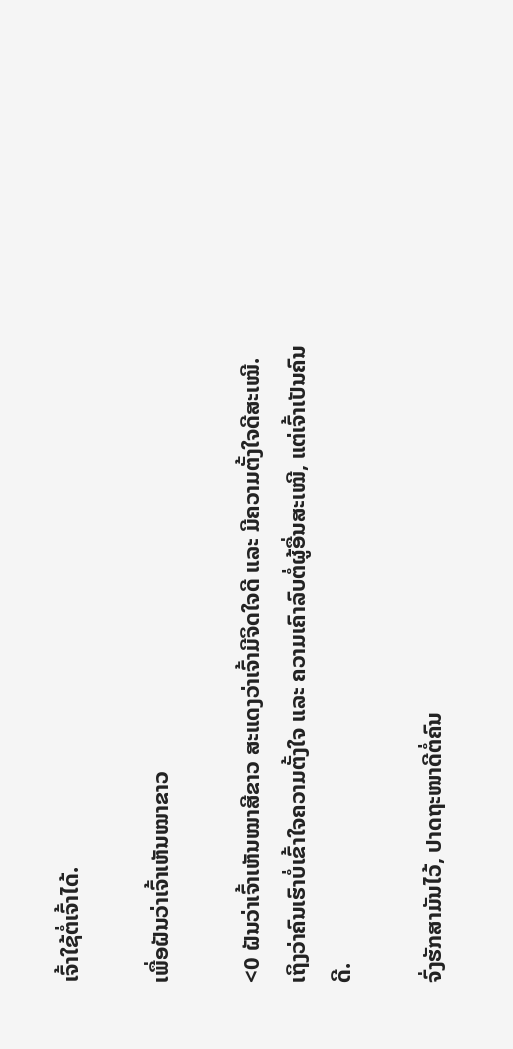ເຈົ້າໃຊ້ຕໍ່ເຈົ້າໄດ້.

ເພື່ອຝັນວ່າເຈົ້າເຫັນໝາຂາວ

<0 ຝັນວ່າເຈົ້າເຫັນໝາສີຂາວ ສະແດງວ່າເຈົ້າມີຈິດໃຈດີ ແລະ ມີຄວາມຕັ້ງໃຈດີສະເໝີ. ເຖິງວ່າຄົນເຮົາບໍ່ເຂົ້າໃຈຄວາມຕັ້ງໃຈ ແລະ ຄວາມເຄົາລົບຕໍ່ຜູ້ອື່ນສະເໝີ, ແຕ່ເຈົ້າເປັນຄົນດີ.

ຈົ່ງຮັກສາມັນໄວ້, ປາດຖະໜາດີຕໍ່ຄົນ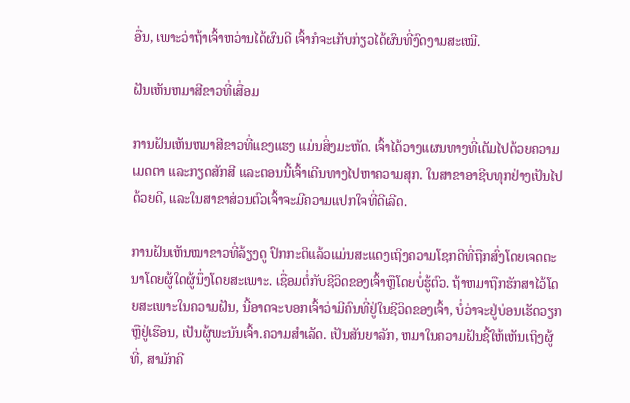ອື່ນ, ເພາະວ່າຖ້າເຈົ້າຫວ່ານໄດ້ຜົນດີ ເຈົ້າກໍຈະເກັບກ່ຽວໄດ້ຜົນທີ່ງົດງາມສະເໝີ.

ຝັນເຫັນຫມາສີຂາວທີ່ເສື່ອມ

ການຝັນເຫັນຫມາສີຂາວທີ່ແຂງແຮງ ແມ່ນສິ່ງມະຫັດ. ເຈົ້າໄດ້ວາງແຜນທາງທີ່ເຕັມໄປດ້ວຍຄວາມເມດຕາ ແລະກຽດສັກສີ ແລະຕອນນີ້ເຈົ້າເດີນທາງໄປຫາຄວາມສຸກ. ໃນສາຂາອາຊີບທຸກຢ່າງເປັນໄປດ້ວຍດີ, ແລະໃນສາຂາສ່ວນຕົວເຈົ້າຈະມີຄວາມແປກໃຈທີ່ດີເລີດ.

ການຝັນເຫັນໝາຂາວທີ່ລ້ຽງດູ ປົກກະຕິແລ້ວແມ່ນສະແດງເຖິງຄວາມໂຊກດີທີ່ຖືກສົ່ງໂດຍເຈດຕະນາໂດຍຜູ້ໃດຜູ້ນຶ່ງໂດຍສະເພາະ. ເຊື່ອມຕໍ່ກັບຊີວິດຂອງເຈົ້າຫຼືໂດຍບໍ່ຮູ້ຕົວ. ຖ້າຫມາຖືກຮັກສາໄວ້ໂດຍສະເພາະໃນຄວາມຝັນ, ນີ້ອາດຈະບອກເຈົ້າວ່າມີຄົນທີ່ຢູ່ໃນຊີວິດຂອງເຈົ້າ, ບໍ່ວ່າຈະຢູ່ບ່ອນເຮັດວຽກຫຼືຢູ່ເຮືອນ, ເປັນຜູ້ພະນັນເຈົ້າ.ຄວາມສໍາເລັດ. ເປັນສັນຍາລັກ, ຫມາໃນຄວາມຝັນຊີ້ໃຫ້ເຫັນເຖິງຜູ້ທີ່, ສາມັກຄີ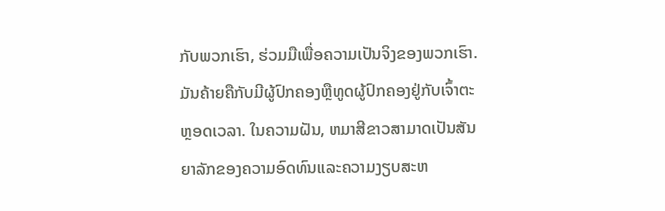ກັບພວກເຮົາ, ຮ່ວມມືເພື່ອຄວາມເປັນຈິງຂອງພວກເຮົາ. ມັນຄ້າຍຄືກັບມີຜູ້ປົກຄອງຫຼືທູດຜູ້ປົກຄອງຢູ່ກັບເຈົ້າຕະຫຼອດເວລາ. ໃນຄວາມຝັນ, ຫມາສີຂາວສາມາດເປັນສັນຍາລັກຂອງຄວາມອົດທົນແລະຄວາມງຽບສະຫ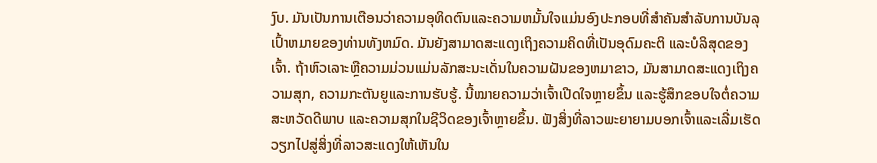ງົບ. ມັນເປັນການເຕືອນວ່າຄວາມອຸທິດຕົນແລະຄວາມຫມັ້ນໃຈແມ່ນອົງປະກອບທີ່ສໍາຄັນສໍາລັບການບັນລຸເປົ້າຫມາຍຂອງທ່ານທັງຫມົດ. ມັນຍັງສາມາດສະແດງເຖິງຄວາມຄິດທີ່ເປັນອຸດົມຄະຕິ ແລະບໍລິສຸດຂອງເຈົ້າ. ຖ້າຫົວເລາະຫຼືຄວາມມ່ວນແມ່ນລັກສະນະເດັ່ນໃນຄວາມຝັນຂອງຫມາຂາວ, ມັນສາມາດສະແດງເຖິງຄວາມສຸກ, ຄວາມກະຕັນຍູແລະການຮັບຮູ້. ນີ້ໝາຍຄວາມວ່າເຈົ້າເປີດໃຈຫຼາຍຂຶ້ນ ແລະຮູ້ສຶກຂອບໃຈຕໍ່ຄວາມສະຫວັດດີພາບ ແລະຄວາມສຸກໃນຊີວິດຂອງເຈົ້າຫຼາຍຂຶ້ນ. ຟັງສິ່ງທີ່ລາວພະຍາຍາມບອກເຈົ້າແລະເລີ່ມເຮັດວຽກໄປສູ່ສິ່ງທີ່ລາວສະແດງໃຫ້ເຫັນໃນ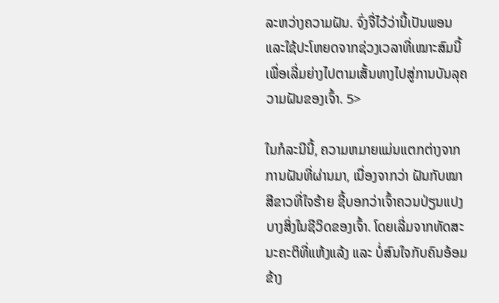ລະຫວ່າງຄວາມຝັນ. ຈົ່ງຈື່ໄວ້ວ່ານີ້ເປັນພອນ ແລະໃຊ້ປະໂຫຍດຈາກຊ່ວງເວລາທີ່ເໝາະສົມນີ້ເພື່ອເລີ່ມຍ່າງໄປຕາມເສັ້ນທາງໄປສູ່ການບັນລຸຄວາມຝັນຂອງເຈົ້າ. 5>

ໃນກໍລະນີນີ້, ຄວາມຫມາຍແມ່ນແຕກຕ່າງຈາກການຝັນທີ່ຜ່ານມາ, ເນື່ອງຈາກວ່າ ຝັນກັບໝາສີຂາວທີ່ໃຈຮ້າຍ ຊີ້ບອກວ່າເຈົ້າຄວນປ່ຽນແປງບາງສິ່ງໃນຊີວິດຂອງເຈົ້າ. ໂດຍເລີ່ມຈາກທັດສະນະຄະຕິທີ່ແຫ້ງແລ້ງ ແລະ ບໍ່ສົນໃຈກັບຄົນອ້ອມຂ້າງ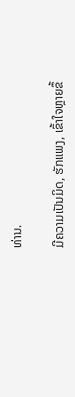ທ່ານ.

ມີຄວາມເປັນມິດ, ຮັກແພງ, ເຂົ້າໃຈຫຼາຍຂຶ້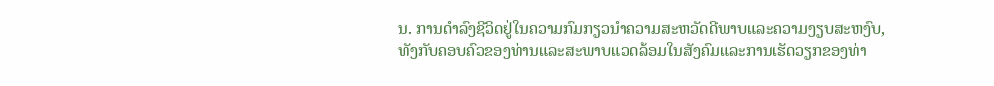ນ. ການດໍາລົງຊີວິດຢູ່ໃນຄວາມກົມກຽວນໍາຄວາມສະຫວັດດີພາບແລະຄວາມງຽບສະຫງົບ, ທັງກັບຄອບຄົວຂອງທ່ານແລະສະພາບແວດລ້ອມໃນສັງຄົມແລະການເຮັດວຽກຂອງທ່າ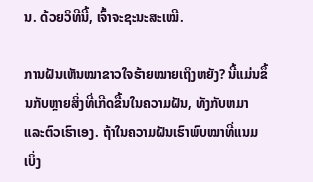ນ. ດ້ວຍວິທີນີ້, ເຈົ້າຈະຊະນະສະເໝີ.

ການຝັນເຫັນໝາຂາວໃຈຮ້າຍໝາຍເຖິງຫຍັງ? ນີ້ແມ່ນຂຶ້ນກັບຫຼາຍສິ່ງທີ່ເກີດຂື້ນໃນຄວາມຝັນ, ທັງກັບຫມາແລະຕົວເຮົາເອງ. ຖ້າໃນຄວາມຝັນເຮົາພົບໝາທີ່ແນມເບິ່ງ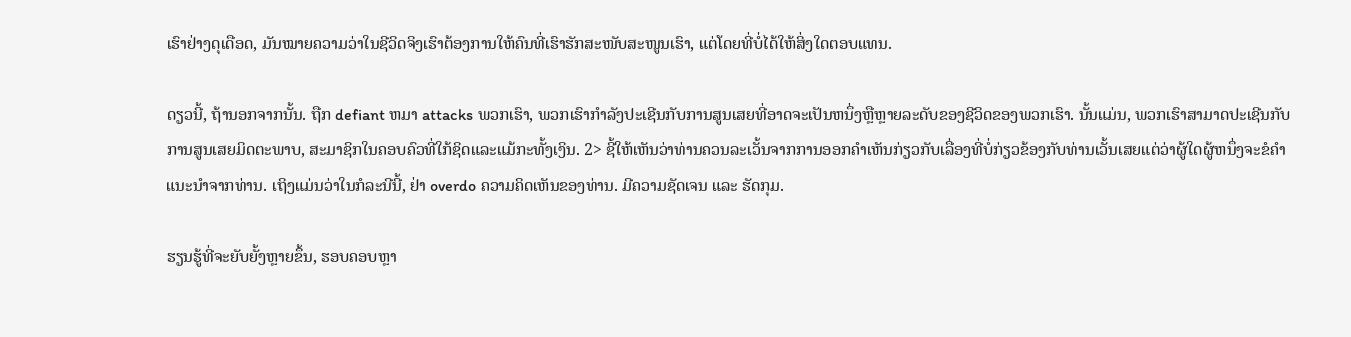ເຮົາຢ່າງດຸເດືອດ, ມັນໝາຍຄວາມວ່າໃນຊີວິດຈິງເຮົາຕ້ອງການໃຫ້ຄົນທີ່ເຮົາຮັກສະໜັບສະໜູນເຮົາ, ແຕ່ໂດຍທີ່ບໍ່ໄດ້ໃຫ້ສິ່ງໃດຕອບແທນ.

ດຽວນີ້, ຖ້ານອກຈາກນັ້ນ. ຖືກ defiant ຫມາ attacks ພວກເຮົາ, ພວກເຮົາກໍາລັງປະເຊີນກັບການສູນເສຍທີ່ອາດຈະເປັນຫນຶ່ງຫຼືຫຼາຍລະດັບຂອງຊີວິດຂອງພວກເຮົາ. ນັ້ນແມ່ນ, ພວກເຮົາສາມາດປະເຊີນກັບການສູນເສຍມິດຕະພາບ, ສະມາຊິກໃນຄອບຄົວທີ່ໃກ້ຊິດແລະແມ້ກະທັ້ງເງິນ. 2> ຊີ້ໃຫ້ເຫັນວ່າທ່ານຄວນລະເວັ້ນຈາກການອອກຄໍາເຫັນກ່ຽວກັບເລື່ອງທີ່ບໍ່ກ່ຽວຂ້ອງກັບທ່ານເວັ້ນເສຍແຕ່ວ່າຜູ້ໃດຜູ້ຫນຶ່ງຈະຂໍຄໍາແນະນໍາຈາກທ່ານ. ເຖິງແມ່ນວ່າໃນກໍລະນີນີ້, ຢ່າ overdo ຄວາມຄິດເຫັນຂອງທ່ານ. ມີຄວາມຊັດເຈນ ແລະ ຮັດກຸມ.

ຮຽນຮູ້ທີ່ຈະຍັບຍັ້ງຫຼາຍຂຶ້ນ, ຮອບຄອບຫຼາ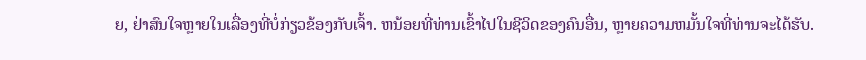ຍ, ຢ່າສົນໃຈຫຼາຍໃນເລື່ອງທີ່ບໍ່ກ່ຽວຂ້ອງກັບເຈົ້າ. ຫນ້ອຍທີ່ທ່ານເຂົ້າໄປໃນຊີວິດຂອງຄົນອື່ນ, ຫຼາຍຄວາມຫມັ້ນໃຈທີ່ທ່ານຈະໄດ້ຮັບ.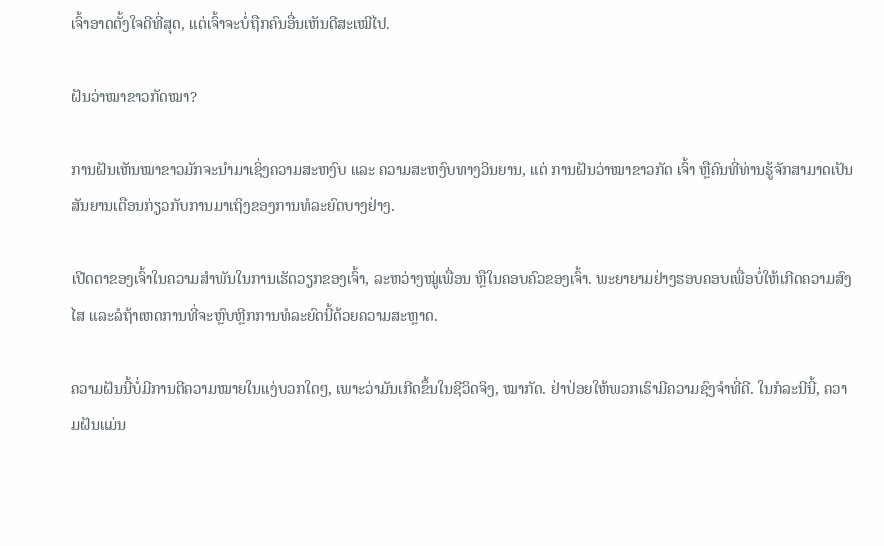ເຈົ້າອາດຕັ້ງໃຈດີທີ່ສຸດ, ແຕ່ເຈົ້າຈະບໍ່ຖືກຄົນອື່ນເຫັນດີສະເໝີໄປ.

ຝັນວ່າໝາຂາວກັດໝາ?

ການຝັນເຫັນໝາຂາວມັກຈະນຳມາເຊິ່ງຄວາມສະຫງົບ ແລະ ຄວາມສະຫງົບທາງວິນຍານ, ແຕ່ ການຝັນວ່າໝາຂາວກັດ ເຈົ້າ ຫຼືຄົນທີ່ທ່ານຮູ້ຈັກສາມາດເປັນສັນຍານເຕືອນກ່ຽວກັບການມາເຖິງຂອງການທໍລະຍົດບາງຢ່າງ.

ເປີດຕາຂອງເຈົ້າໃນຄວາມສຳພັນໃນການເຮັດວຽກຂອງເຈົ້າ, ລະຫວ່າງໝູ່ເພື່ອນ ຫຼືໃນຄອບຄົວຂອງເຈົ້າ. ພະຍາຍາມຢ່າງຮອບຄອບເພື່ອບໍ່ໃຫ້ເກີດຄວາມສົງໄສ ແລະລໍຖ້າເຫດການທີ່ຈະຫຼົບຫຼີກການທໍລະຍົດນີ້ດ້ວຍຄວາມສະຫຼາດ.

ຄວາມຝັນນີ້ບໍ່ມີການຕີຄວາມໝາຍໃນແງ່ບວກໃດໆ, ເພາະວ່າມັນເກີດຂຶ້ນໃນຊີວິດຈິງ, ໝາກັດ. ຢ່າປ່ອຍໃຫ້ພວກເຮົາມີຄວາມຊົງຈໍາທີ່ດີ. ໃນກໍລະນີນີ້, ຄວາມຝັນແມ່ນ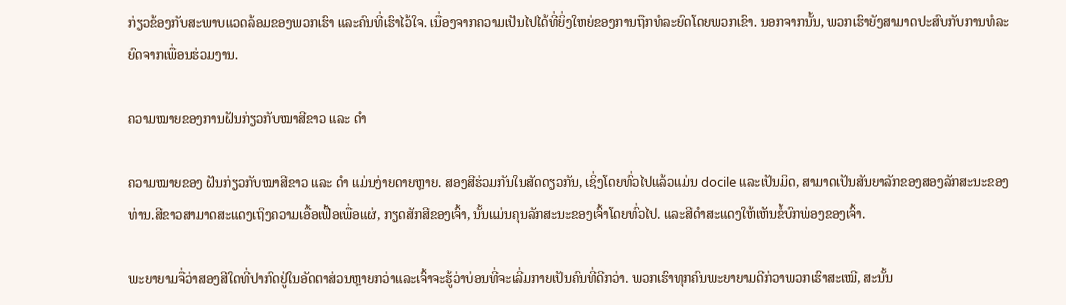ກ່ຽວຂ້ອງກັບສະພາບແວດລ້ອມຂອງພວກເຮົາ ແລະຄົນທີ່ເຮົາໄວ້ໃຈ. ເນື່ອງຈາກຄວາມເປັນໄປໄດ້ທີ່ຍິ່ງໃຫຍ່ຂອງການຖືກທໍລະຍົດໂດຍພວກເຂົາ. ນອກຈາກນັ້ນ, ພວກເຮົາຍັງສາມາດປະສົບກັບການທໍລະຍົດຈາກເພື່ອນຮ່ວມງານ.

ຄວາມໝາຍຂອງການຝັນກ່ຽວກັບໝາສີຂາວ ແລະ ດຳ

ຄວາມໝາຍຂອງ ຝັນກ່ຽວກັບໝາສີຂາວ ແລະ ດຳ ແມ່ນງ່າຍດາຍຫຼາຍ. ສອງສີຮ່ວມກັນໃນສັດດຽວກັນ, ເຊິ່ງໂດຍທົ່ວໄປແລ້ວແມ່ນ docile ແລະເປັນມິດ, ສາມາດເປັນສັນຍາລັກຂອງສອງລັກສະນະຂອງທ່ານ.ສີຂາວສາມາດສະແດງເຖິງຄວາມເອື້ອເຟື້ອເພື່ອແຜ່, ກຽດສັກສີຂອງເຈົ້າ, ນັ້ນແມ່ນຄຸນລັກສະນະຂອງເຈົ້າໂດຍທົ່ວໄປ. ແລະສີດໍາສະແດງໃຫ້ເຫັນຂໍ້ບົກພ່ອງຂອງເຈົ້າ.

ພະຍາຍາມຈື່ວ່າສອງສີໃດທີ່ປາກົດຢູ່ໃນອັດຕາສ່ວນຫຼາຍກວ່າແລະເຈົ້າຈະຮູ້ວ່າບ່ອນທີ່ຈະເລີ່ມກາຍເປັນຄົນທີ່ດີກວ່າ. ພວກເຮົາທຸກຄົນພະຍາຍາມດີກ່ວາພວກເຮົາສະເໝີ, ສະນັ້ນ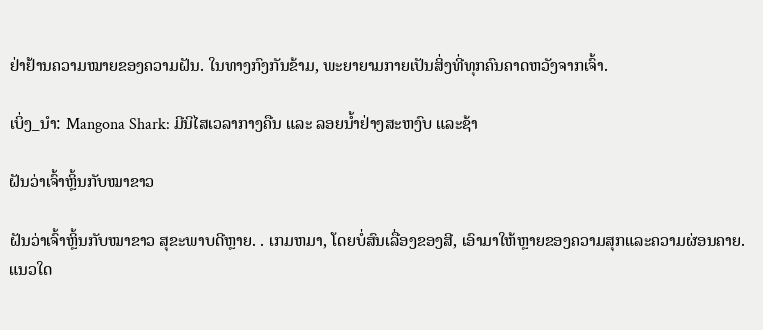ຢ່າຢ້ານຄວາມໝາຍຂອງຄວາມຝັນ. ໃນທາງກົງກັນຂ້າມ, ພະຍາຍາມກາຍເປັນສິ່ງທີ່ທຸກຄົນຄາດຫວັງຈາກເຈົ້າ.

ເບິ່ງ_ນຳ: Mangona Shark: ມີນິໄສເວລາກາງຄືນ ແລະ ລອຍນໍ້າຢ່າງສະຫງົບ ແລະຊ້າ

ຝັນວ່າເຈົ້າຫຼິ້ນກັບໝາຂາວ

ຝັນວ່າເຈົ້າຫຼິ້ນກັບໝາຂາວ ສຸຂະພາບດີຫຼາຍ. . ເກມຫມາ, ໂດຍບໍ່ສົນເລື່ອງຂອງສີ, ເອົາມາໃຫ້ຫຼາຍຂອງຄວາມສຸກແລະຄວາມຜ່ອນຄາຍ. ແນວໃດ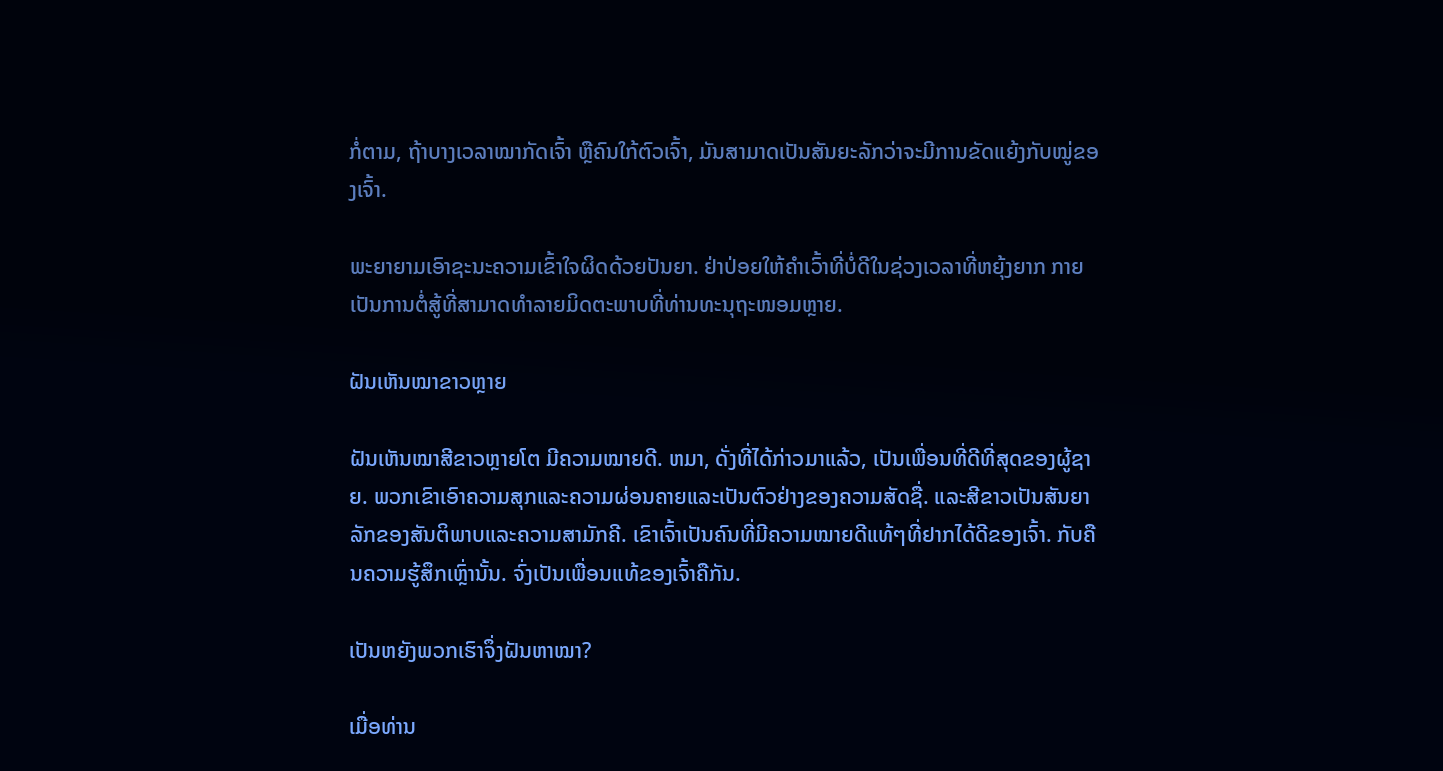ກໍ່ຕາມ, ຖ້າບາງເວລາໝາກັດເຈົ້າ ຫຼືຄົນໃກ້ຕົວເຈົ້າ, ມັນສາມາດເປັນສັນຍະລັກວ່າຈະມີການຂັດແຍ້ງກັບໝູ່ຂອງເຈົ້າ.

ພະຍາຍາມເອົາຊະນະຄວາມເຂົ້າໃຈຜິດດ້ວຍປັນຍາ. ຢ່າປ່ອຍໃຫ້ຄຳເວົ້າທີ່ບໍ່ດີໃນຊ່ວງເວລາທີ່ຫຍຸ້ງຍາກ ກາຍເປັນການຕໍ່ສູ້ທີ່ສາມາດທຳລາຍມິດຕະພາບທີ່ທ່ານທະນຸຖະໜອມຫຼາຍ.

ຝັນເຫັນໝາຂາວຫຼາຍ

ຝັນເຫັນໝາສີຂາວຫຼາຍໂຕ ມີຄວາມໝາຍດີ. ຫມາ, ດັ່ງທີ່ໄດ້ກ່າວມາແລ້ວ, ເປັນເພື່ອນທີ່ດີທີ່ສຸດຂອງຜູ້ຊາຍ. ພວກເຂົາເອົາຄວາມສຸກແລະຄວາມຜ່ອນຄາຍແລະເປັນຕົວຢ່າງຂອງຄວາມສັດຊື່. ແລະສີຂາວເປັນສັນຍາລັກຂອງສັນຕິພາບແລະຄວາມສາມັກຄີ. ເຂົາເຈົ້າເປັນຄົນທີ່ມີຄວາມໝາຍດີແທ້ໆທີ່ຢາກໄດ້ດີຂອງເຈົ້າ. ກັບຄືນຄວາມຮູ້ສຶກເຫຼົ່ານັ້ນ. ຈົ່ງເປັນເພື່ອນແທ້ຂອງເຈົ້າຄືກັນ.

ເປັນຫຍັງພວກເຮົາຈຶ່ງຝັນຫາໝາ?

ເມື່ອທ່ານ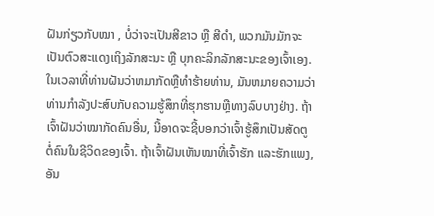ຝັນກ່ຽວກັບໝາ , ບໍ່ວ່າຈະເປັນສີຂາວ ຫຼື ສີດຳ, ພວກມັນມັກຈະເປັນຕົວສະແດງເຖິງລັກສະນະ ຫຼື ບຸກຄະລິກລັກສະນະຂອງເຈົ້າເອງ. ໃນເວລາທີ່ທ່ານຝັນວ່າຫມາກັດຫຼືທໍາຮ້າຍທ່ານ, ມັນຫມາຍຄວາມວ່າທ່ານກໍາລັງປະສົບກັບຄວາມຮູ້ສຶກທີ່ຮຸກຮານຫຼືທາງລົບບາງຢ່າງ. ຖ້າເຈົ້າຝັນວ່າໝາກັດຄົນອື່ນ, ນີ້ອາດຈະຊີ້ບອກວ່າເຈົ້າຮູ້ສຶກເປັນສັດຕູຕໍ່ຄົນໃນຊີວິດຂອງເຈົ້າ. ຖ້າເຈົ້າຝັນເຫັນໝາທີ່ເຈົ້າຮັກ ແລະຮັກແພງ, ອັນ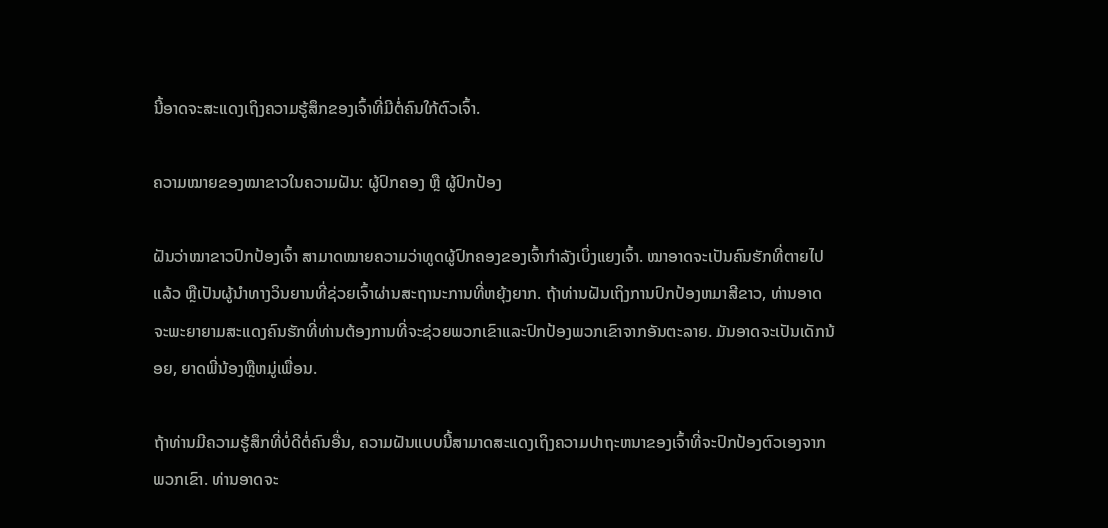ນີ້ອາດຈະສະແດງເຖິງຄວາມຮູ້ສຶກຂອງເຈົ້າທີ່ມີຕໍ່ຄົນໃກ້ຕົວເຈົ້າ.

ຄວາມໝາຍຂອງໝາຂາວໃນຄວາມຝັນ: ຜູ້ປົກຄອງ ຫຼື ຜູ້ປົກປ້ອງ

ຝັນວ່າໝາຂາວປົກປ້ອງເຈົ້າ ສາມາດໝາຍຄວາມວ່າທູດຜູ້ປົກຄອງຂອງເຈົ້າກຳລັງເບິ່ງແຍງເຈົ້າ. ໝາອາດຈະເປັນຄົນຮັກທີ່ຕາຍໄປແລ້ວ ຫຼືເປັນຜູ້ນຳທາງວິນຍານທີ່ຊ່ວຍເຈົ້າຜ່ານສະຖານະການທີ່ຫຍຸ້ງຍາກ. ຖ້າທ່ານຝັນເຖິງການປົກປ້ອງຫມາສີຂາວ, ທ່ານອາດຈະພະຍາຍາມສະແດງຄົນຮັກທີ່ທ່ານຕ້ອງການທີ່ຈະຊ່ວຍພວກເຂົາແລະປົກປ້ອງພວກເຂົາຈາກອັນຕະລາຍ. ມັນອາດຈະເປັນເດັກນ້ອຍ, ຍາດພີ່ນ້ອງຫຼືຫມູ່ເພື່ອນ.

ຖ້າທ່ານມີຄວາມຮູ້ສຶກທີ່ບໍ່ດີຕໍ່ຄົນອື່ນ, ຄວາມຝັນແບບນີ້ສາມາດສະແດງເຖິງຄວາມປາຖະຫນາຂອງເຈົ້າທີ່ຈະປົກປ້ອງຕົວເອງຈາກພວກເຂົາ. ທ່ານອາດຈະ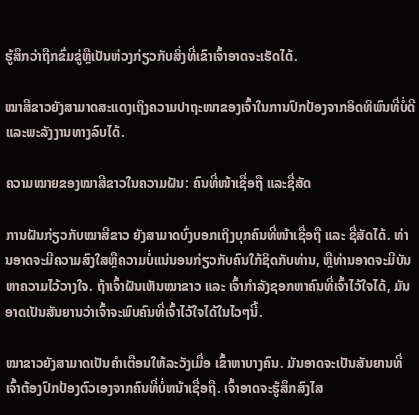ຮູ້ສຶກວ່າຖືກຂົ່ມຂູ່ຫຼືເປັນຫ່ວງກ່ຽວກັບສິ່ງທີ່ເຂົາເຈົ້າອາດຈະເຮັດໄດ້.

ໝາສີຂາວຍັງສາມາດສະແດງເຖິງຄວາມປາຖະໜາຂອງເຈົ້າໃນການປົກປ້ອງຈາກອິດທິພົນທີ່ບໍ່ດີ ແລະພະລັງງານທາງລົບໄດ້.

ຄວາມໝາຍຂອງໝາສີຂາວໃນຄວາມຝັນ: ຄົນທີ່ໜ້າເຊື່ອຖື ແລະຊື່ສັດ

ການຝັນກ່ຽວກັບໝາສີຂາວ ຍັງສາມາດບົ່ງບອກເຖິງບຸກຄົນທີ່ໜ້າເຊື່ອຖື ແລະ ຊື່ສັດໄດ້. ທ່ານອາດຈະມີຄວາມສົງໃສຫຼືຄວາມບໍ່ແນ່ນອນກ່ຽວກັບຄົນໃກ້ຊິດກັບທ່ານ, ຫຼືທ່ານອາດຈະມີບັນຫາຄວາມໄວ້ວາງໃຈ. ຖ້າເຈົ້າຝັນເຫັນໝາຂາວ ແລະ ເຈົ້າກຳລັງຊອກຫາຄົນທີ່ເຈົ້າໄວ້ໃຈໄດ້, ມັນອາດເປັນສັນຍານວ່າເຈົ້າຈະພົບຄົນທີ່ເຈົ້າໄວ້ໃຈໄດ້ໃນໄວໆນີ້.

ໝາຂາວຍັງສາມາດເປັນຄຳເຕືອນໃຫ້ລະວັງເມື່ອ ເຂົ້າຫາບາງຄົນ. ມັນອາດຈະເປັນສັນຍານທີ່ເຈົ້າຕ້ອງປົກປ້ອງຕົວເອງຈາກຄົນທີ່ບໍ່ຫນ້າເຊື່ອຖື. ເຈົ້າອາດຈະຮູ້ສຶກສົງໄສ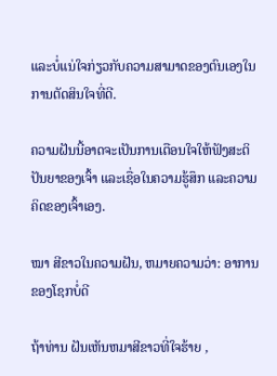ແລະບໍ່ແນ່ໃຈກ່ຽວກັບຄວາມສາມາດຂອງຕົນເອງໃນການຕັດສິນໃຈທີ່ດີ.

ຄວາມຝັນນີ້ອາດຈະເປັນການເຕືອນໃຈໃຫ້ຟັງສະຕິປັນຍາຂອງເຈົ້າ ແລະເຊື່ອໃນຄວາມຮູ້ສຶກ ແລະຄວາມຄິດຂອງເຈົ້າເອງ.

ໝາ ສີຂາວໃນຄວາມຝັນ, ຫມາຍຄວາມວ່າ: ອາການຂອງໂຊກບໍ່ດີ

ຖ້າທ່ານ ຝັນເຫັນຫມາສີຂາວທີ່ໃຈຮ້າຍ ,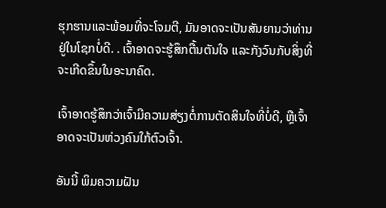ຮຸກຮານແລະພ້ອມທີ່ຈະໂຈມຕີ, ມັນອາດຈະເປັນສັນຍານວ່າທ່ານຢູ່ໃນໂຊກບໍ່ດີ. . ເຈົ້າອາດຈະຮູ້ສຶກຕື້ນຕັນໃຈ ແລະກັງວົນກັບສິ່ງທີ່ຈະເກີດຂຶ້ນໃນອະນາຄົດ.

ເຈົ້າອາດຮູ້ສຶກວ່າເຈົ້າມີຄວາມສ່ຽງຕໍ່ການຕັດສິນໃຈທີ່ບໍ່ດີ, ຫຼືເຈົ້າອາດຈະເປັນຫ່ວງຄົນໃກ້ຕົວເຈົ້າ.

ອັນນີ້ ພິມຄວາມຝັນ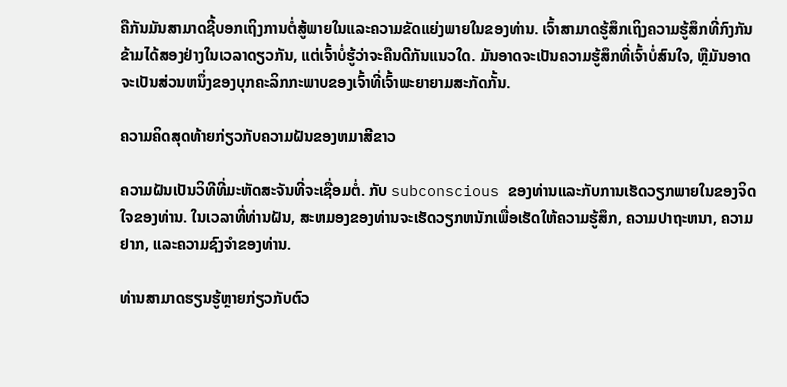ຄືກັນມັນສາມາດຊີ້ບອກເຖິງການຕໍ່ສູ້ພາຍໃນແລະຄວາມຂັດແຍ່ງພາຍໃນຂອງທ່ານ. ເຈົ້າສາມາດຮູ້ສຶກເຖິງຄວາມຮູ້ສຶກທີ່ກົງກັນຂ້າມໄດ້ສອງຢ່າງໃນເວລາດຽວກັນ, ແຕ່ເຈົ້າບໍ່ຮູ້ວ່າຈະຄືນດີກັນແນວໃດ. ມັນອາດຈະເປັນຄວາມຮູ້ສຶກທີ່ເຈົ້າບໍ່ສົນໃຈ, ຫຼືມັນອາດຈະເປັນສ່ວນຫນຶ່ງຂອງບຸກຄະລິກກະພາບຂອງເຈົ້າທີ່ເຈົ້າພະຍາຍາມສະກັດກັ້ນ.

ຄວາມຄິດສຸດທ້າຍກ່ຽວກັບຄວາມຝັນຂອງຫມາສີຂາວ

ຄວາມຝັນເປັນວິທີທີ່ມະຫັດສະຈັນທີ່ຈະເຊື່ອມຕໍ່. ກັບ subconscious ຂອງທ່ານແລະກັບການເຮັດວຽກພາຍໃນຂອງຈິດໃຈຂອງທ່ານ. ໃນເວລາທີ່ທ່ານຝັນ, ສະຫມອງຂອງທ່ານຈະເຮັດວຽກຫນັກເພື່ອເຮັດໃຫ້ຄວາມຮູ້ສຶກ, ຄວາມປາຖະຫນາ, ຄວາມຢາກ, ແລະຄວາມຊົງຈໍາຂອງທ່ານ.

ທ່ານສາມາດຮຽນຮູ້ຫຼາຍກ່ຽວກັບຕົວ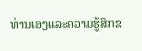ທ່ານເອງແລະຄວາມຮູ້ສຶກຂ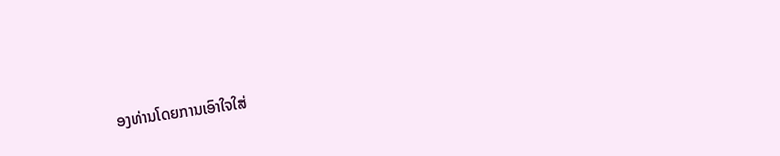ອງທ່ານໂດຍການເອົາໃຈໃສ່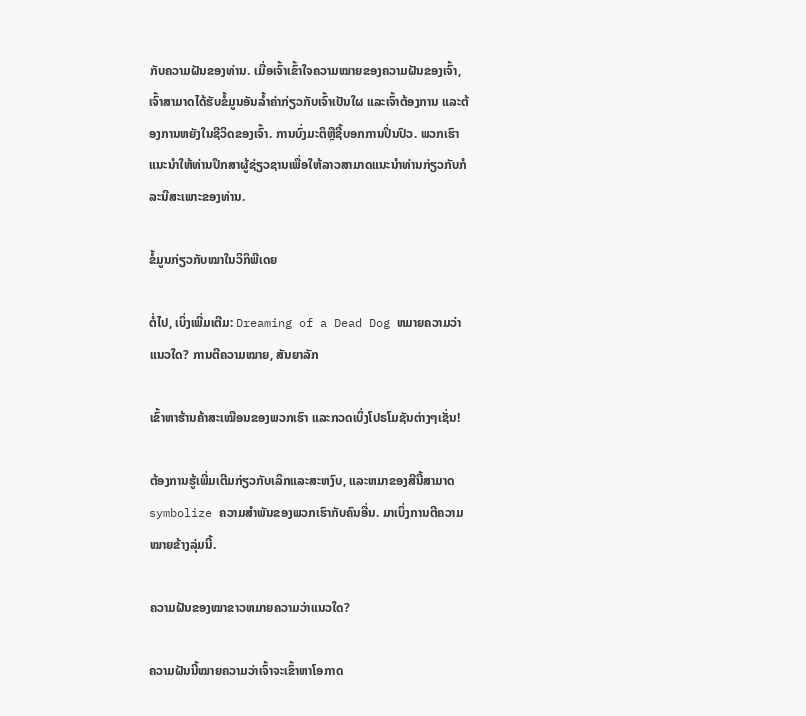ກັບຄວາມຝັນຂອງທ່ານ. ເມື່ອເຈົ້າເຂົ້າໃຈຄວາມໝາຍຂອງຄວາມຝັນຂອງເຈົ້າ, ເຈົ້າສາມາດໄດ້ຮັບຂໍ້ມູນອັນລ້ຳຄ່າກ່ຽວກັບເຈົ້າເປັນໃຜ ແລະເຈົ້າຕ້ອງການ ແລະຕ້ອງການຫຍັງໃນຊີວິດຂອງເຈົ້າ. ການບົ່ງມະຕິຫຼືຊີ້ບອກການປິ່ນປົວ. ພວກເຮົາແນະນໍາໃຫ້ທ່ານປຶກສາຜູ້ຊ່ຽວຊານເພື່ອໃຫ້ລາວສາມາດແນະນໍາທ່ານກ່ຽວກັບກໍລະນີສະເພາະຂອງທ່ານ.

ຂໍ້ມູນກ່ຽວກັບໝາໃນວິກິພີເດຍ

ຕໍ່ໄປ, ເບິ່ງເພີ່ມເຕີມ: Dreaming of a Dead Dog ຫມາຍຄວາມວ່າແນວໃດ? ການຕີຄວາມໝາຍ, ສັນຍາລັກ

ເຂົ້າຫາຮ້ານຄ້າສະເໝືອນຂອງພວກເຮົາ ແລະກວດເບິ່ງໂປຣໂມຊັນຕ່າງໆເຊັ່ນ!

ຕ້ອງການຮູ້ເພີ່ມເຕີມກ່ຽວກັບເລິກແລະສະຫງົບ, ແລະຫມາຂອງສີນີ້ສາມາດ symbolize ຄວາມສໍາພັນຂອງພວກເຮົາກັບຄົນອື່ນ. ມາເບິ່ງການຕີຄວາມໝາຍຂ້າງລຸ່ມນີ້.

ຄວາມຝັນຂອງໝາຂາວຫມາຍຄວາມວ່າແນວໃດ?

ຄວາມຝັນນີ້ໝາຍຄວາມວ່າເຈົ້າຈະເຂົ້າຫາໂອກາດ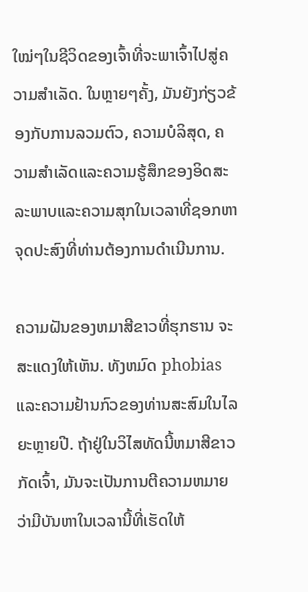ໃໝ່ໆໃນຊີວິດຂອງເຈົ້າທີ່ຈະພາເຈົ້າໄປສູ່ຄວາມສຳເລັດ. ໃນຫຼາຍໆຄັ້ງ, ມັນຍັງກ່ຽວຂ້ອງກັບການລວມຕົວ, ຄວາມບໍລິສຸດ, ຄວາມສໍາເລັດແລະຄວາມຮູ້ສຶກຂອງອິດສະລະພາບແລະຄວາມສຸກໃນເວລາທີ່ຊອກຫາຈຸດປະສົງທີ່ທ່ານຕ້ອງການດໍາເນີນການ.

ຄວາມຝັນຂອງຫມາສີຂາວທີ່ຮຸກຮານ ຈະສະແດງໃຫ້ເຫັນ. ທັງຫມົດ phobias ແລະຄວາມຢ້ານກົວຂອງທ່ານສະສົມໃນໄລຍະຫຼາຍປີ. ຖ້າຢູ່ໃນວິໄສທັດນີ້ຫມາສີຂາວກັດເຈົ້າ, ມັນຈະເປັນການຕີຄວາມຫມາຍວ່າມີບັນຫາໃນເວລານີ້ທີ່ເຮັດໃຫ້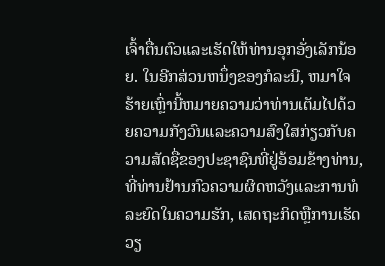ເຈົ້າຕື່ນຕົວແລະເຮັດໃຫ້ທ່ານອຸກອັ່ງເລັກນ້ອຍ. ໃນອີກສ່ວນຫນຶ່ງຂອງກໍລະນີ, ຫມາໃຈຮ້າຍເຫຼົ່ານີ້ຫມາຍຄວາມວ່າທ່ານເຕັມໄປດ້ວຍຄວາມກັງວົນແລະຄວາມສົງໃສກ່ຽວກັບຄວາມສັດຊື່ຂອງປະຊາຊົນທີ່ຢູ່ອ້ອມຂ້າງທ່ານ, ທີ່ທ່ານຢ້ານກົວຄວາມຜິດຫວັງແລະການທໍລະຍົດໃນຄວາມຮັກ, ເສດຖະກິດຫຼືການເຮັດວຽ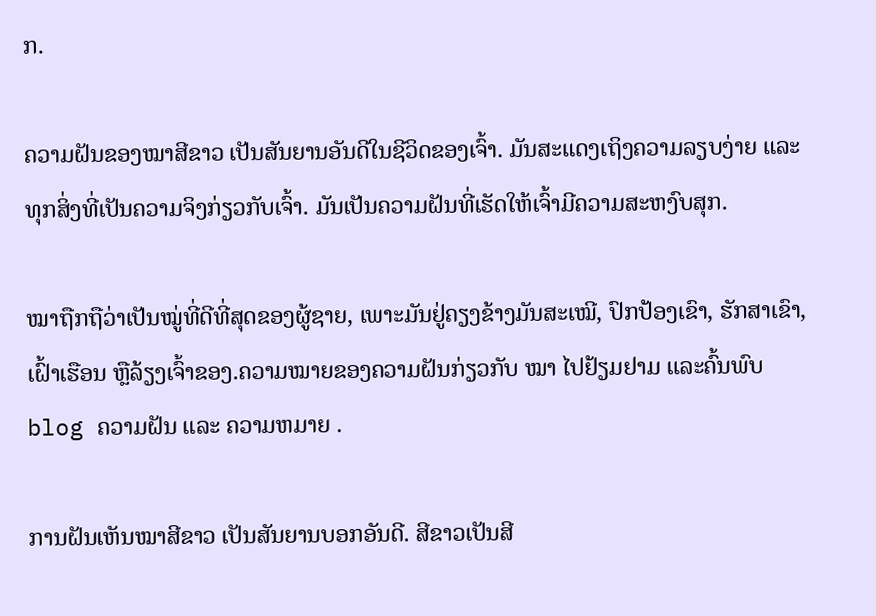ກ.

ຄວາມຝັນຂອງໝາສີຂາວ ເປັນສັນຍານອັນດີໃນຊີວິດຂອງເຈົ້າ. ມັນສະແດງເຖິງຄວາມລຽບງ່າຍ ແລະທຸກສິ່ງທີ່ເປັນຄວາມຈິງກ່ຽວກັບເຈົ້າ. ມັນເປັນຄວາມຝັນທີ່ເຮັດໃຫ້ເຈົ້າມີຄວາມສະຫງົບສຸກ.

ໝາຖືກຖືວ່າເປັນໝູ່ທີ່ດີທີ່ສຸດຂອງຜູ້ຊາຍ, ເພາະມັນຢູ່ຄຽງຂ້າງມັນສະເໝີ, ປົກປ້ອງເຂົາ, ຮັກສາເຂົາ, ເຝົ້າເຮືອນ ຫຼືລ້ຽງເຈົ້າຂອງ.ຄວາມໝາຍຂອງຄວາມຝັນກ່ຽວກັບ ໝາ ໄປຢ້ຽມຢາມ ແລະຄົ້ນພົບ blog ຄວາມຝັນ ແລະ ຄວາມຫມາຍ .

ການຝັນເຫັນໝາສີຂາວ ເປັນສັນຍານບອກອັນດີ. ສີຂາວເປັນສີ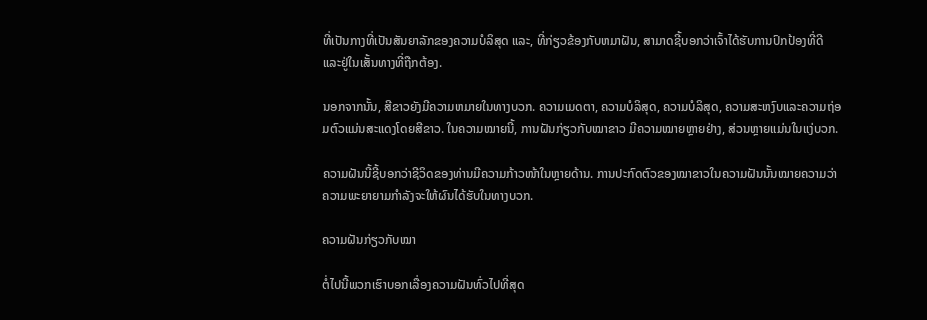ທີ່ເປັນກາງທີ່ເປັນສັນຍາລັກຂອງຄວາມບໍລິສຸດ ແລະ, ທີ່ກ່ຽວຂ້ອງກັບຫມາຝັນ, ສາມາດຊີ້ບອກວ່າເຈົ້າໄດ້ຮັບການປົກປ້ອງທີ່ດີ ແລະຢູ່ໃນເສັ້ນທາງທີ່ຖືກຕ້ອງ.

ນອກຈາກນັ້ນ, ສີຂາວຍັງມີຄວາມຫມາຍໃນທາງບວກ. ຄວາມເມດຕາ, ຄວາມບໍລິສຸດ, ຄວາມບໍລິສຸດ, ຄວາມສະຫງົບແລະຄວາມຖ່ອມຕົວແມ່ນສະແດງໂດຍສີຂາວ. ໃນຄວາມໝາຍນີ້, ການຝັນກ່ຽວກັບໝາຂາວ ມີຄວາມໝາຍຫຼາຍຢ່າງ, ສ່ວນຫຼາຍແມ່ນໃນແງ່ບວກ.

ຄວາມຝັນນີ້ຊີ້ບອກວ່າຊີວິດຂອງທ່ານມີຄວາມກ້າວໜ້າໃນຫຼາຍດ້ານ. ການປະກົດຕົວຂອງໝາຂາວໃນຄວາມຝັນນັ້ນໝາຍຄວາມວ່າຄວາມພະຍາຍາມກຳລັງຈະໃຫ້ຜົນໄດ້ຮັບໃນທາງບວກ.

ຄວາມຝັນກ່ຽວກັບໝາ

ຕໍ່ໄປນີ້ພວກເຮົາບອກເລື່ອງຄວາມຝັນທົ່ວໄປທີ່ສຸດ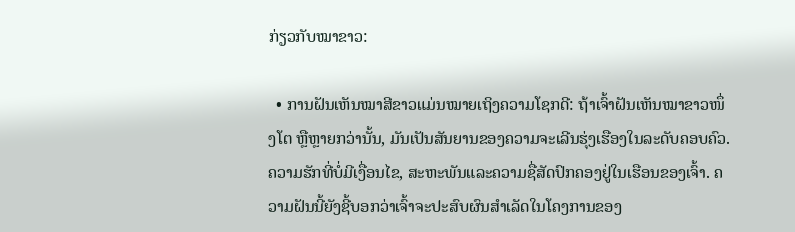ກ່ຽວກັບໝາຂາວ:

  • ການຝັນເຫັນໝາສີຂາວແມ່ນໝາຍເຖິງຄວາມໂຊກດີ: ຖ້າເຈົ້າຝັນເຫັນໝາຂາວໜຶ່ງໂຕ ຫຼືຫຼາຍກວ່ານັ້ນ, ມັນເປັນສັນຍານຂອງຄວາມຈະເລີນຮຸ່ງເຮືອງໃນລະດັບຄອບຄົວ. ຄວາມຮັກທີ່ບໍ່ມີເງື່ອນໄຂ, ສະຫະພັນແລະຄວາມຊື່ສັດປົກຄອງຢູ່ໃນເຮືອນຂອງເຈົ້າ. ຄວາມຝັນນີ້ຍັງຊີ້ບອກວ່າເຈົ້າຈະປະສົບຜົນສໍາເລັດໃນໂຄງການຂອງ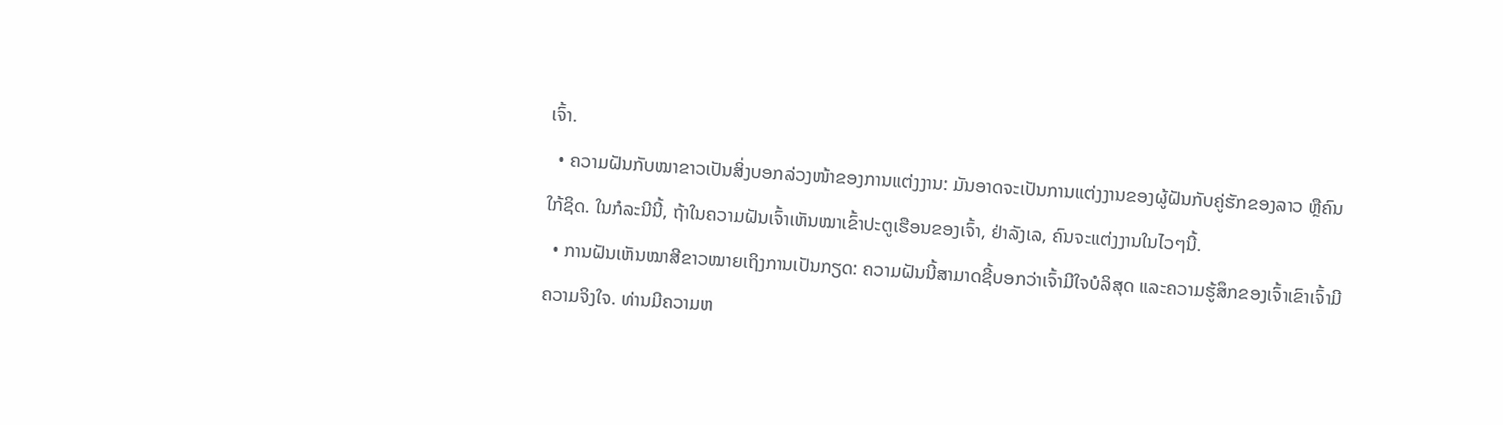ເຈົ້າ.
  • ຄວາມຝັນກັບໝາຂາວເປັນສິ່ງບອກລ່ວງໜ້າຂອງການແຕ່ງງານ: ມັນອາດຈະເປັນການແຕ່ງງານຂອງຜູ້ຝັນກັບຄູ່ຮັກຂອງລາວ ຫຼືຄົນໃກ້ຊິດ. ໃນກໍລະນີນີ້, ຖ້າໃນຄວາມຝັນເຈົ້າເຫັນໝາເຂົ້າປະຕູເຮືອນຂອງເຈົ້າ, ຢ່າລັງເລ, ຄົນຈະແຕ່ງງານໃນໄວໆນີ້.
  • ການຝັນເຫັນໝາສີຂາວໝາຍເຖິງການເປັນກຽດ: ຄວາມຝັນນີ້ສາມາດຊີ້ບອກວ່າເຈົ້າມີໃຈບໍລິສຸດ ແລະຄວາມຮູ້ສຶກຂອງເຈົ້າເຂົາເຈົ້າມີຄວາມຈິງໃຈ. ທ່ານມີຄວາມຫ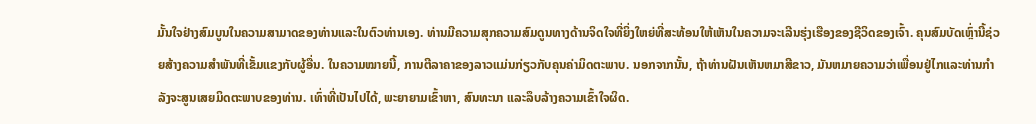ມັ້ນໃຈຢ່າງສົມບູນໃນຄວາມສາມາດຂອງທ່ານແລະໃນຕົວທ່ານເອງ. ທ່ານມີຄວາມສຸກຄວາມສົມດູນທາງດ້ານຈິດໃຈທີ່ຍິ່ງໃຫຍ່ທີ່ສະທ້ອນໃຫ້ເຫັນໃນຄວາມຈະເລີນຮຸ່ງເຮືອງຂອງຊີວິດຂອງເຈົ້າ. ຄຸນສົມບັດເຫຼົ່ານີ້ຊ່ວຍສ້າງຄວາມສໍາພັນທີ່ເຂັ້ມແຂງກັບຜູ້ອື່ນ. ໃນຄວາມໝາຍນີ້, ການຕີລາຄາຂອງລາວແມ່ນກ່ຽວກັບຄຸນຄ່າມິດຕະພາບ. ນອກຈາກນັ້ນ, ຖ້າທ່ານຝັນເຫັນຫມາສີຂາວ, ມັນຫມາຍຄວາມວ່າເພື່ອນຢູ່ໄກແລະທ່ານກໍາລັງຈະສູນເສຍມິດຕະພາບຂອງທ່ານ. ເທົ່າທີ່ເປັນໄປໄດ້, ພະຍາຍາມເຂົ້າຫາ, ສົນທະນາ ແລະລຶບລ້າງຄວາມເຂົ້າໃຈຜິດ.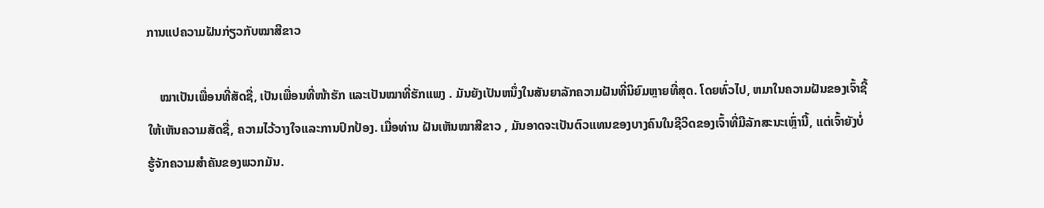ການແປຄວາມຝັນກ່ຽວກັບໝາສີຂາວ

    ໝາເປັນເພື່ອນທີ່ສັດຊື່, ເປັນເພື່ອນທີ່ໜ້າຮັກ ແລະເປັນໝາທີ່ຮັກແພງ . ມັນຍັງເປັນຫນຶ່ງໃນສັນຍາລັກຄວາມຝັນທີ່ນິຍົມຫຼາຍທີ່ສຸດ. ໂດຍທົ່ວໄປ, ຫມາໃນຄວາມຝັນຂອງເຈົ້າຊີ້ໃຫ້ເຫັນຄວາມສັດຊື່, ຄວາມໄວ້ວາງໃຈແລະການປົກປ້ອງ. ເມື່ອທ່ານ ຝັນເຫັນໝາສີຂາວ , ມັນອາດຈະເປັນຕົວແທນຂອງບາງຄົນໃນຊີວິດຂອງເຈົ້າທີ່ມີລັກສະນະເຫຼົ່ານີ້, ແຕ່ເຈົ້າຍັງບໍ່ຮູ້ຈັກຄວາມສຳຄັນຂອງພວກມັນ.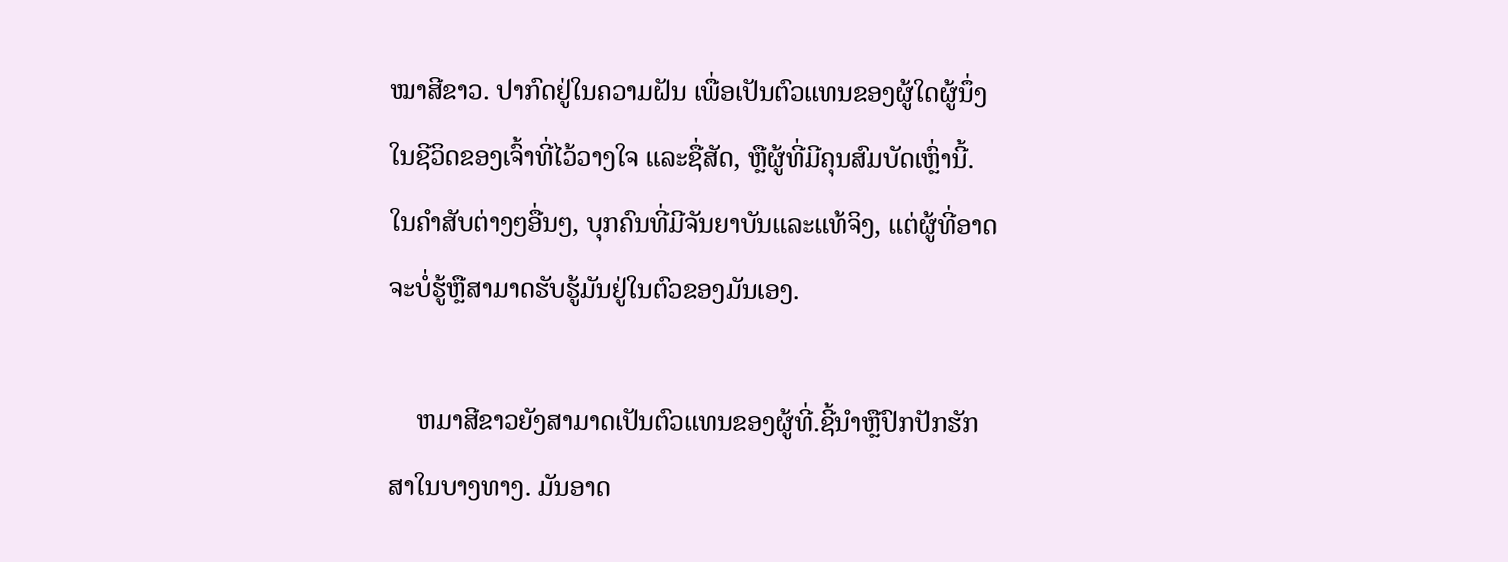ໝາສີຂາວ. ປາກົດຢູ່ໃນຄວາມຝັນ ເພື່ອເປັນຕົວແທນຂອງຜູ້ໃດຜູ້ນຶ່ງໃນຊີວິດຂອງເຈົ້າທີ່ໄວ້ວາງໃຈ ແລະຊື່ສັດ, ຫຼືຜູ້ທີ່ມີຄຸນສົມບັດເຫຼົ່ານີ້. ໃນຄໍາສັບຕ່າງໆອື່ນໆ, ບຸກຄົນທີ່ມີຈັນຍາບັນແລະແທ້ຈິງ, ແຕ່ຜູ້ທີ່ອາດຈະບໍ່ຮູ້ຫຼືສາມາດຮັບຮູ້ມັນຢູ່ໃນຕົວຂອງມັນເອງ.

    ຫມາສີຂາວຍັງສາມາດເປັນຕົວແທນຂອງຜູ້ທີ່.ຊີ້ນໍາຫຼືປົກປັກຮັກສາໃນບາງທາງ. ມັນອາດ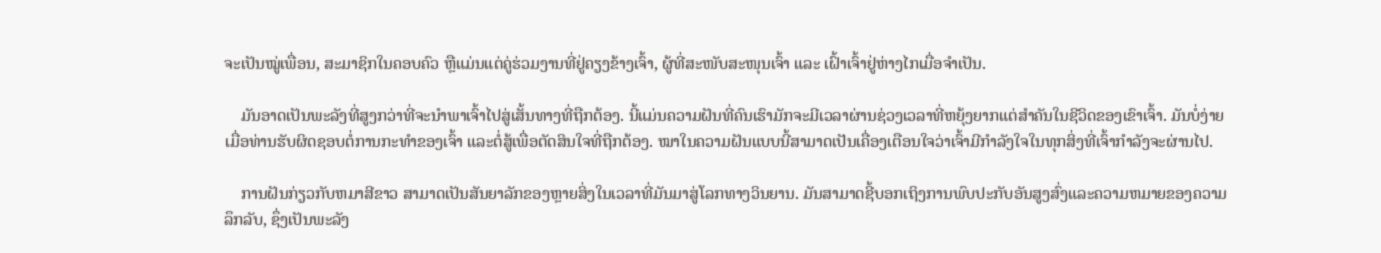ຈະເປັນໝູ່ເພື່ອນ, ສະມາຊິກໃນຄອບຄົວ ຫຼືແມ່ນແຕ່ຄູ່ຮ່ວມງານທີ່ຢູ່ຄຽງຂ້າງເຈົ້າ, ຜູ້ທີ່ສະໜັບສະໜຸນເຈົ້າ ແລະ ເຝົ້າເຈົ້າຢູ່ຫ່າງໄກເມື່ອຈຳເປັນ.

    ມັນອາດເປັນພະລັງທີ່ສູງກວ່າທີ່ຈະນຳພາເຈົ້າໄປສູ່ເສັ້ນທາງທີ່ຖືກຕ້ອງ. ນີ້ແມ່ນຄວາມຝັນທີ່ຄົນເຮົາມັກຈະມີເວລາຜ່ານຊ່ວງເວລາທີ່ຫຍຸ້ງຍາກແຕ່ສຳຄັນໃນຊີວິດຂອງເຂົາເຈົ້າ. ມັນບໍ່ງ່າຍເມື່ອທ່ານຮັບຜິດຊອບຕໍ່ການກະທຳຂອງເຈົ້າ ແລະຕໍ່ສູ້ເພື່ອຕັດສິນໃຈທີ່ຖືກຕ້ອງ. ໝາໃນຄວາມຝັນແບບນີ້ສາມາດເປັນເຄື່ອງເຕືອນໃຈວ່າເຈົ້າມີກຳລັງໃຈໃນທຸກສິ່ງທີ່ເຈົ້າກຳລັງຈະຜ່ານໄປ.

    ການຝັນກ່ຽວກັບຫມາສີຂາວ ສາມາດເປັນສັນຍາລັກຂອງຫຼາຍສິ່ງໃນເວລາທີ່ມັນມາສູ່ໂລກທາງວິນຍານ. ມັນສາມາດຊີ້ບອກເຖິງການພົບປະກັບອັນສູງສົ່ງແລະຄວາມຫມາຍຂອງຄວາມລຶກລັບ, ຊຶ່ງເປັນພະລັງ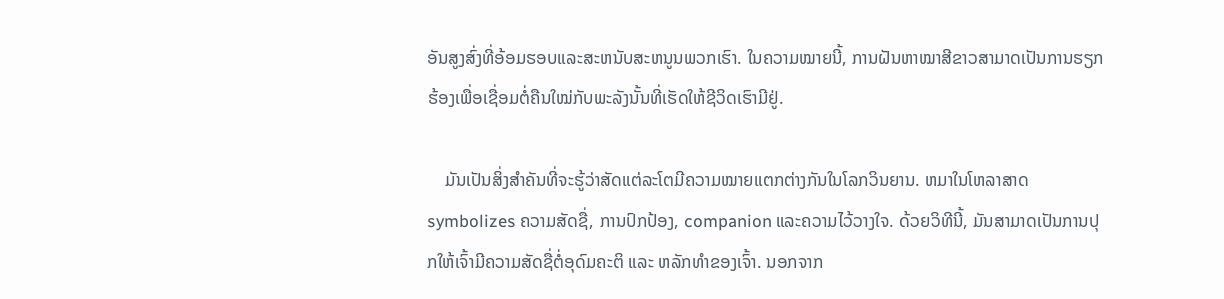ອັນສູງສົ່ງທີ່ອ້ອມຮອບແລະສະຫນັບສະຫນູນພວກເຮົາ. ໃນຄວາມໝາຍນີ້, ການຝັນຫາໝາສີຂາວສາມາດເປັນການຮຽກຮ້ອງເພື່ອເຊື່ອມຕໍ່ຄືນໃໝ່ກັບພະລັງນັ້ນທີ່ເຮັດໃຫ້ຊີວິດເຮົາມີຢູ່.

    ມັນເປັນສິ່ງສໍາຄັນທີ່ຈະຮູ້ວ່າສັດແຕ່ລະໂຕມີຄວາມໝາຍແຕກຕ່າງກັນໃນໂລກວິນຍານ. ຫມາໃນໂຫລາສາດ symbolizes ຄວາມສັດຊື່, ການປົກປ້ອງ, companion ແລະຄວາມໄວ້ວາງໃຈ. ດ້ວຍວິທີນີ້, ມັນສາມາດເປັນການປຸກໃຫ້ເຈົ້າມີຄວາມສັດຊື່ຕໍ່ອຸດົມຄະຕິ ແລະ ຫລັກທຳຂອງເຈົ້າ. ນອກຈາກ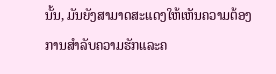ນັ້ນ, ມັນຍັງສາມາດສະແດງໃຫ້ເຫັນຄວາມຕ້ອງການສໍາລັບຄວາມຮັກແລະຄ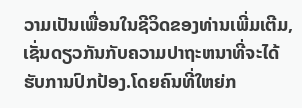ວາມເປັນເພື່ອນໃນຊີວິດຂອງທ່ານເພີ່ມເຕີມ, ເຊັ່ນດຽວກັນກັບຄວາມປາຖະຫນາທີ່ຈະໄດ້ຮັບການປົກປ້ອງ.ໂດຍຄົນທີ່ໃຫຍ່ກ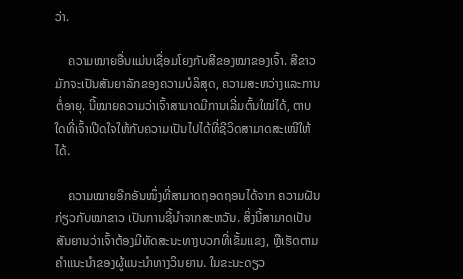ວ່າ.

    ຄວາມໝາຍອື່ນແມ່ນເຊື່ອມໂຍງກັບສີຂອງໝາຂອງເຈົ້າ. ສີຂາວມັກຈະເປັນສັນຍາລັກຂອງຄວາມບໍລິສຸດ, ຄວາມສະຫວ່າງແລະການຕໍ່ອາຍຸ. ນີ້ໝາຍຄວາມວ່າເຈົ້າສາມາດມີການເລີ່ມຕົ້ນໃໝ່ໄດ້, ຕາບໃດທີ່ເຈົ້າເປີດໃຈໃຫ້ກັບຄວາມເປັນໄປໄດ້ທີ່ຊີວິດສາມາດສະເໜີໃຫ້ໄດ້.

    ຄວາມໝາຍອີກອັນໜຶ່ງທີ່ສາມາດຖອດຖອນໄດ້ຈາກ ຄວາມຝັນກ່ຽວກັບໝາຂາວ ເປັນການຊີ້ນໍາຈາກສະຫວັນ. ສິ່ງນີ້ສາມາດເປັນສັນຍານວ່າເຈົ້າຕ້ອງມີທັດສະນະທາງບວກທີ່ເຂັ້ມແຂງ, ຫຼືເຮັດຕາມຄຳແນະນຳຂອງຜູ້ແນະນຳທາງວິນຍານ. ໃນຂະນະດຽວ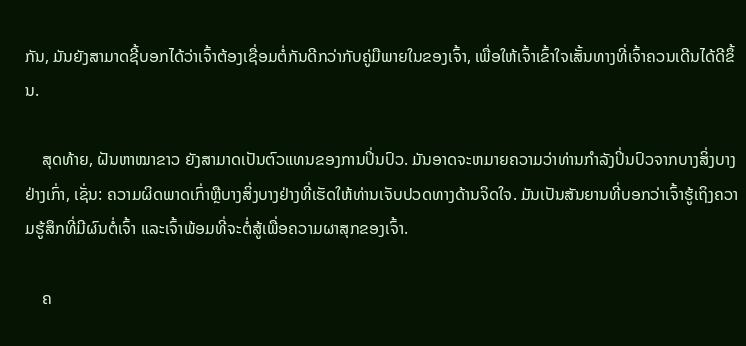ກັນ, ມັນຍັງສາມາດຊີ້ບອກໄດ້ວ່າເຈົ້າຕ້ອງເຊື່ອມຕໍ່ກັນດີກວ່າກັບຄູ່ມືພາຍໃນຂອງເຈົ້າ, ເພື່ອໃຫ້ເຈົ້າເຂົ້າໃຈເສັ້ນທາງທີ່ເຈົ້າຄວນເດີນໄດ້ດີຂຶ້ນ.

    ສຸດທ້າຍ, ຝັນຫາໝາຂາວ ຍັງສາມາດເປັນຕົວແທນຂອງການປິ່ນປົວ. ມັນອາດຈະຫມາຍຄວາມວ່າທ່ານກໍາລັງປິ່ນປົວຈາກບາງສິ່ງບາງຢ່າງເກົ່າ, ເຊັ່ນ: ຄວາມຜິດພາດເກົ່າຫຼືບາງສິ່ງບາງຢ່າງທີ່ເຮັດໃຫ້ທ່ານເຈັບປວດທາງດ້ານຈິດໃຈ. ມັນເປັນສັນຍານທີ່ບອກວ່າເຈົ້າຮູ້ເຖິງຄວາມຮູ້ສຶກທີ່ມີຜົນຕໍ່ເຈົ້າ ແລະເຈົ້າພ້ອມທີ່ຈະຕໍ່ສູ້ເພື່ອຄວາມຜາສຸກຂອງເຈົ້າ.

    ຄ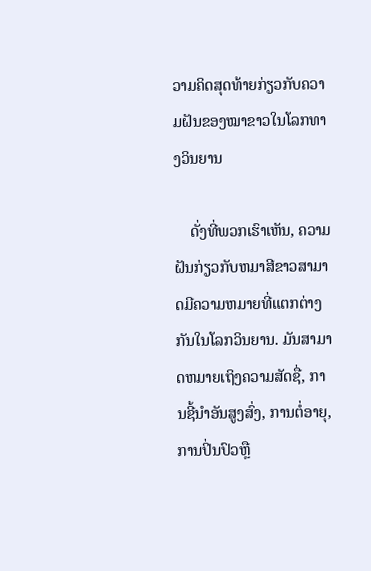ວາມຄິດສຸດທ້າຍກ່ຽວກັບຄວາມຝັນຂອງໝາຂາວໃນໂລກທາງວິນຍານ

    ດັ່ງທີ່ພວກເຮົາເຫັນ, ຄວາມຝັນກ່ຽວກັບຫມາສີຂາວສາມາດມີຄວາມຫມາຍທີ່ແຕກຕ່າງກັນໃນໂລກວິນຍານ. ມັນສາມາດຫມາຍເຖິງຄວາມສັດຊື່, ການຊີ້ນໍາອັນສູງສົ່ງ, ການຕໍ່ອາຍຸ, ການປິ່ນປົວຫຼື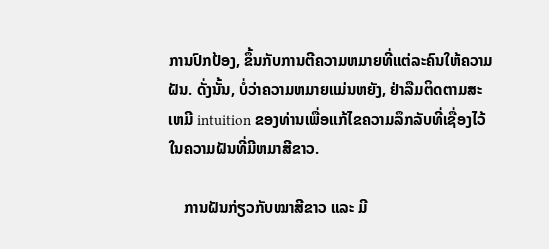ການປົກປ້ອງ, ຂຶ້ນກັບການຕີຄວາມຫມາຍທີ່ແຕ່ລະຄົນໃຫ້ຄວາມຝັນ. ດັ່ງນັ້ນ, ບໍ່ວ່າຄວາມຫມາຍແມ່ນຫຍັງ, ຢ່າລືມຕິດຕາມສະເຫມີ intuition ຂອງທ່ານເພື່ອແກ້ໄຂຄວາມລຶກລັບທີ່ເຊື່ອງໄວ້ໃນຄວາມຝັນທີ່ມີຫມາສີຂາວ.

    ການຝັນກ່ຽວກັບໝາສີຂາວ ແລະ ມີ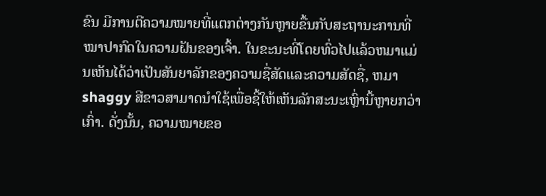ຂົນ ມີການຕີຄວາມໝາຍທີ່ແຕກຕ່າງກັນຫຼາຍຂື້ນກັບສະຖານະການທີ່ໝາປາກົດໃນຄວາມຝັນຂອງເຈົ້າ. ໃນຂະນະທີ່ໂດຍທົ່ວໄປແລ້ວຫມາແມ່ນເຫັນໄດ້ວ່າເປັນສັນຍາລັກຂອງຄວາມຊື່ສັດແລະຄວາມສັດຊື່, ຫມາ shaggy ສີຂາວສາມາດນໍາໃຊ້ເພື່ອຊີ້ໃຫ້ເຫັນລັກສະນະເຫຼົ່ານີ້ຫຼາຍກວ່າເກົ່າ. ດັ່ງນັ້ນ, ຄວາມໝາຍຂອ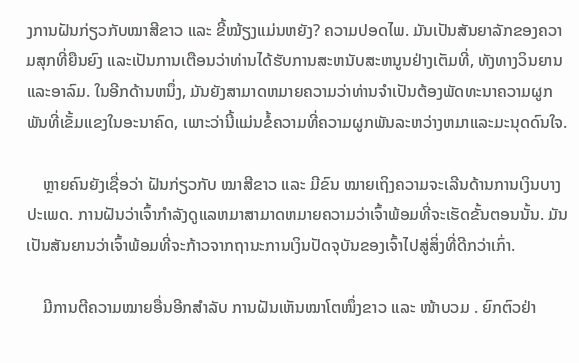ງການຝັນກ່ຽວກັບໝາສີຂາວ ແລະ ຂີ້ໝ້ຽງແມ່ນຫຍັງ? ຄວາມປອດໄພ. ມັນເປັນສັນຍາລັກຂອງຄວາມສຸກທີ່ຍືນຍົງ ແລະເປັນການເຕືອນວ່າທ່ານໄດ້ຮັບການສະຫນັບສະຫນູນຢ່າງເຕັມທີ່, ທັງທາງວິນຍານແລະອາລົມ. ໃນອີກດ້ານຫນຶ່ງ, ມັນຍັງສາມາດຫມາຍຄວາມວ່າທ່ານຈໍາເປັນຕ້ອງພັດທະນາຄວາມຜູກພັນທີ່ເຂັ້ມແຂງໃນອະນາຄົດ, ເພາະວ່ານີ້ແມ່ນຂໍ້ຄວາມທີ່ຄວາມຜູກພັນລະຫວ່າງຫມາແລະມະນຸດດົນໃຈ.

    ຫຼາຍຄົນຍັງເຊື່ອວ່າ ຝັນກ່ຽວກັບ ໝາສີຂາວ ແລະ ມີຂົນ ໝາຍເຖິງຄວາມຈະເລີນດ້ານການເງິນບາງປະເພດ. ການຝັນວ່າເຈົ້າກໍາລັງດູແລຫມາສາມາດຫມາຍຄວາມວ່າເຈົ້າພ້ອມທີ່ຈະເຮັດຂັ້ນຕອນນັ້ນ. ມັນເປັນສັນຍານວ່າເຈົ້າພ້ອມທີ່ຈະກ້າວຈາກຖານະການເງິນປັດຈຸບັນຂອງເຈົ້າໄປສູ່ສິ່ງທີ່ດີກວ່າເກົ່າ.

    ມີການຕີຄວາມໝາຍອື່ນອີກສຳລັບ ການຝັນເຫັນໝາໂຕໜຶ່ງຂາວ ແລະ ໜ້າບວມ . ຍົກຕົວຢ່າ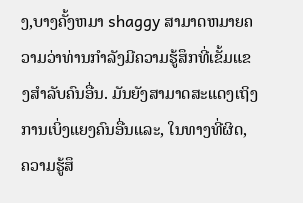ງ,ບາງຄັ້ງຫມາ shaggy ສາມາດຫມາຍຄວາມວ່າທ່ານກໍາລັງມີຄວາມຮູ້ສຶກທີ່ເຂັ້ມແຂງສໍາລັບຄົນອື່ນ. ມັນຍັງສາມາດສະແດງເຖິງການເບິ່ງແຍງຄົນອື່ນແລະ, ໃນທາງທີ່ຜິດ, ຄວາມຮູ້ສຶ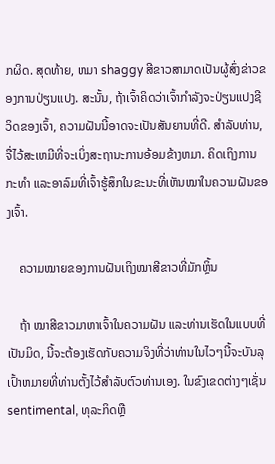ກຜິດ. ສຸດທ້າຍ, ຫມາ shaggy ສີຂາວສາມາດເປັນຜູ້ສົ່ງຂ່າວຂອງການປ່ຽນແປງ. ສະນັ້ນ, ຖ້າເຈົ້າຄິດວ່າເຈົ້າກຳລັງຈະປ່ຽນແປງຊີວິດຂອງເຈົ້າ, ຄວາມຝັນນີ້ອາດຈະເປັນສັນຍານທີ່ດີ. ສໍາລັບທ່ານ, ຈື່ໄວ້ສະເຫມີທີ່ຈະເບິ່ງສະຖານະການອ້ອມຂ້າງຫມາ. ຄິດເຖິງການກະທຳ ແລະອາລົມທີ່ເຈົ້າຮູ້ສຶກໃນຂະນະທີ່ເຫັນໝາໃນຄວາມຝັນຂອງເຈົ້າ.

    ຄວາມໝາຍຂອງການຝັນເຖິງໝາສີຂາວທີ່ມັກຫຼິ້ນ

    ຖ້າ ໝາສີຂາວມາຫາເຈົ້າໃນຄວາມຝັນ ແລະທ່ານເຮັດໃນແບບທີ່ເປັນມິດ, ນີ້ຈະຕ້ອງເຮັດກັບຄວາມຈິງທີ່ວ່າທ່ານໃນໄວໆນີ້ຈະບັນລຸເປົ້າຫມາຍທີ່ທ່ານຕັ້ງໄວ້ສໍາລັບຕົວທ່ານເອງ. ໃນຂົງເຂດຕ່າງໆເຊັ່ນ sentimental, ທຸລະກິດຫຼື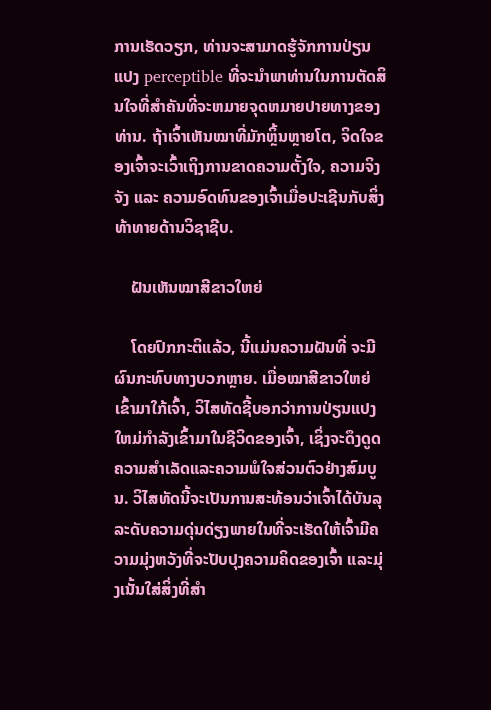ການເຮັດວຽກ, ທ່ານຈະສາມາດຮູ້ຈັກການປ່ຽນແປງ perceptible ທີ່ຈະນໍາພາທ່ານໃນການຕັດສິນໃຈທີ່ສໍາຄັນທີ່ຈະຫມາຍຈຸດຫມາຍປາຍທາງຂອງທ່ານ. ຖ້າເຈົ້າເຫັນໝາທີ່ມັກຫຼິ້ນຫຼາຍໂຕ, ຈິດໃຈຂອງເຈົ້າຈະເວົ້າເຖິງການຂາດຄວາມຕັ້ງໃຈ, ຄວາມຈິງຈັງ ແລະ ຄວາມອົດທົນຂອງເຈົ້າເມື່ອປະເຊີນກັບສິ່ງທ້າທາຍດ້ານວິຊາຊີບ.

    ຝັນເຫັນໝາສີຂາວໃຫຍ່

    ໂດຍປົກກະຕິແລ້ວ, ນີ້ແມ່ນຄວາມຝັນທີ່ ຈະມີຜົນກະທົບທາງບວກຫຼາຍ. ເມື່ອໝາສີຂາວໃຫຍ່ເຂົ້າມາໃກ້ເຈົ້າ, ວິໄສທັດຊີ້ບອກວ່າການປ່ຽນແປງໃຫມ່ກໍາລັງເຂົ້າມາໃນຊີວິດຂອງເຈົ້າ, ເຊິ່ງຈະດຶງດູດຄວາມສໍາເລັດແລະຄວາມພໍໃຈສ່ວນຕົວຢ່າງສົມບູນ. ວິໄສທັດນີ້ຈະເປັນການສະທ້ອນວ່າເຈົ້າໄດ້ບັນລຸລະດັບຄວາມດຸ່ນດ່ຽງພາຍໃນທີ່ຈະເຮັດໃຫ້ເຈົ້າມີຄວາມມຸ່ງຫວັງທີ່ຈະປັບປຸງຄວາມຄິດຂອງເຈົ້າ ແລະມຸ່ງເນັ້ນໃສ່ສິ່ງທີ່ສຳ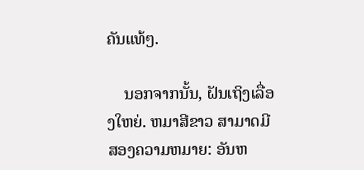ຄັນແທ້ໆ.

    ນອກຈາກນັ້ນ, ຝັນເຖິງເລື່ອງໃຫຍ່. ຫມາສີຂາວ ສາມາດມີສອງຄວາມຫມາຍ: ອັນຫ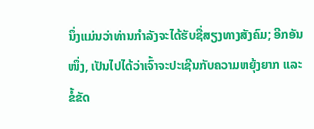ນຶ່ງແມ່ນວ່າທ່ານກໍາລັງຈະໄດ້ຮັບຊື່ສຽງທາງສັງຄົມ; ອີກອັນໜຶ່ງ, ເປັນໄປໄດ້ວ່າເຈົ້າຈະປະເຊີນກັບຄວາມຫຍຸ້ງຍາກ ແລະ ຂໍ້ຂັດ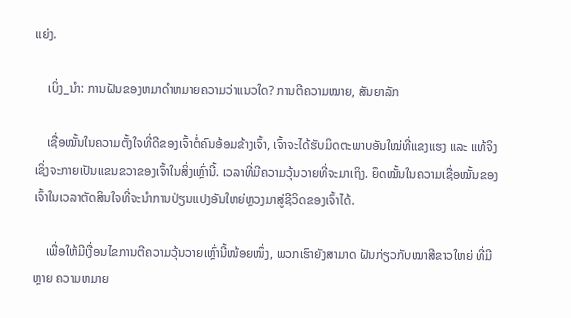ແຍ່ງ.

    ເບິ່ງ_ນຳ: ການຝັນຂອງຫມາດໍາຫມາຍຄວາມວ່າແນວໃດ? ການຕີຄວາມໝາຍ, ສັນຍາລັກ

    ເຊື່ອໝັ້ນໃນຄວາມຕັ້ງໃຈທີ່ດີຂອງເຈົ້າຕໍ່ຄົນອ້ອມຂ້າງເຈົ້າ, ເຈົ້າຈະໄດ້ຮັບມິດຕະພາບອັນໃໝ່ທີ່ແຂງແຮງ ແລະ ແທ້ຈິງເຊິ່ງຈະກາຍເປັນແຂນຂວາຂອງເຈົ້າໃນສິ່ງເຫຼົ່ານີ້. ເວລາທີ່ມີຄວາມວຸ້ນວາຍທີ່ຈະມາເຖິງ. ຍຶດໝັ້ນໃນຄວາມເຊື່ອໝັ້ນຂອງເຈົ້າໃນເວລາຕັດສິນໃຈທີ່ຈະນຳການປ່ຽນແປງອັນໃຫຍ່ຫຼວງມາສູ່ຊີວິດຂອງເຈົ້າໄດ້.

    ເພື່ອໃຫ້ມີເງື່ອນໄຂການຕີຄວາມວຸ້ນວາຍເຫຼົ່ານີ້ໜ້ອຍໜຶ່ງ, ພວກເຮົາຍັງສາມາດ ຝັນກ່ຽວກັບໝາສີຂາວໃຫຍ່ ທີ່ມີຫຼາຍ ຄວາມຫມາຍ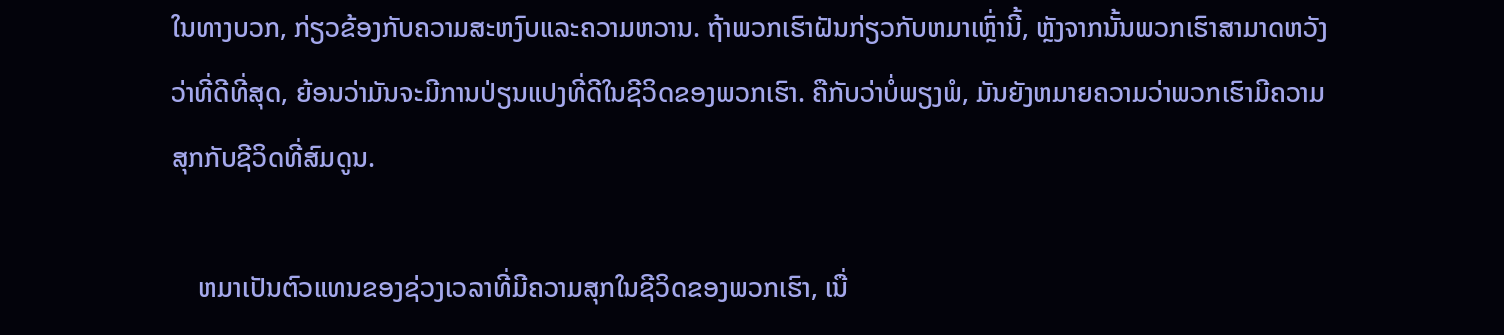ໃນທາງບວກ, ກ່ຽວຂ້ອງກັບຄວາມສະຫງົບແລະຄວາມຫວານ. ຖ້າພວກເຮົາຝັນກ່ຽວກັບຫມາເຫຼົ່ານີ້, ຫຼັງຈາກນັ້ນພວກເຮົາສາມາດຫວັງວ່າທີ່ດີທີ່ສຸດ, ຍ້ອນວ່າມັນຈະມີການປ່ຽນແປງທີ່ດີໃນຊີວິດຂອງພວກເຮົາ. ຄືກັບວ່າບໍ່ພຽງພໍ, ມັນຍັງຫມາຍຄວາມວ່າພວກເຮົາມີຄວາມສຸກກັບຊີວິດທີ່ສົມດູນ.

    ຫມາເປັນຕົວແທນຂອງຊ່ວງເວລາທີ່ມີຄວາມສຸກໃນຊີວິດຂອງພວກເຮົາ, ເນື່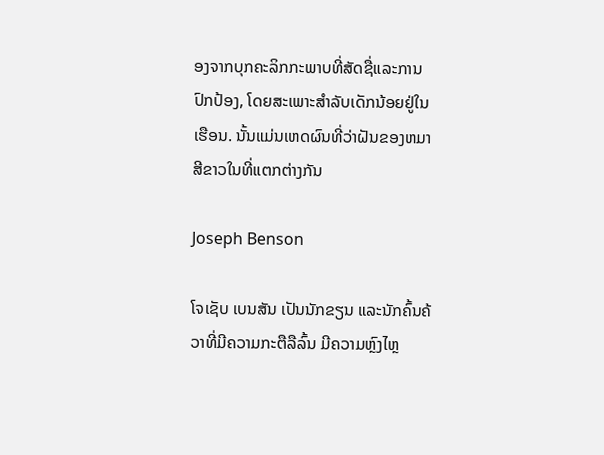ອງຈາກບຸກຄະລິກກະພາບທີ່ສັດຊື່ແລະການປົກປ້ອງ, ໂດຍສະເພາະສໍາລັບເດັກນ້ອຍຢູ່ໃນເຮືອນ. ນັ້ນແມ່ນເຫດຜົນທີ່ວ່າຝັນຂອງຫມາສີຂາວໃນທີ່ແຕກຕ່າງກັນ

Joseph Benson

ໂຈເຊັບ ເບນສັນ ເປັນນັກຂຽນ ແລະນັກຄົ້ນຄ້ວາທີ່ມີຄວາມກະຕືລືລົ້ນ ມີຄວາມຫຼົງໄຫຼ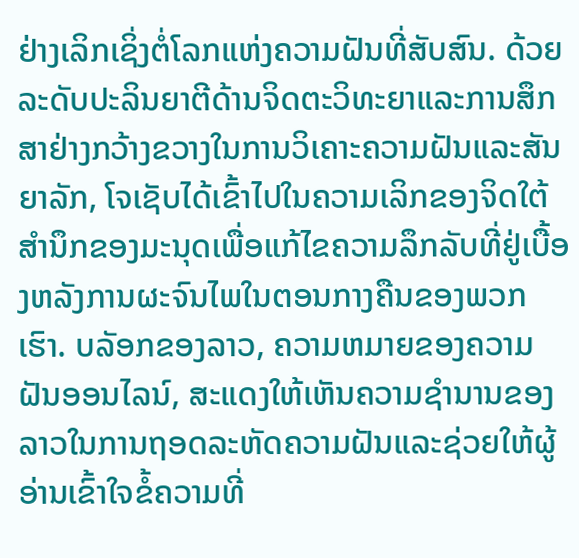ຢ່າງເລິກເຊິ່ງຕໍ່ໂລກແຫ່ງຄວາມຝັນທີ່ສັບສົນ. ດ້ວຍລະດັບປະລິນຍາຕີດ້ານຈິດຕະວິທະຍາແລະການສຶກສາຢ່າງກວ້າງຂວາງໃນການວິເຄາະຄວາມຝັນແລະສັນຍາລັກ, ໂຈເຊັບໄດ້ເຂົ້າໄປໃນຄວາມເລິກຂອງຈິດໃຕ້ສໍານຶກຂອງມະນຸດເພື່ອແກ້ໄຂຄວາມລຶກລັບທີ່ຢູ່ເບື້ອງຫລັງການຜະຈົນໄພໃນຕອນກາງຄືນຂອງພວກເຮົາ. ບລັອກຂອງລາວ, ຄວາມຫມາຍຂອງຄວາມຝັນອອນໄລນ໌, ສະແດງໃຫ້ເຫັນຄວາມຊໍານານຂອງລາວໃນການຖອດລະຫັດຄວາມຝັນແລະຊ່ວຍໃຫ້ຜູ້ອ່ານເຂົ້າໃຈຂໍ້ຄວາມທີ່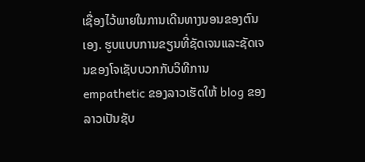ເຊື່ອງໄວ້ພາຍໃນການເດີນທາງນອນຂອງຕົນເອງ. ຮູບແບບການຂຽນທີ່ຊັດເຈນແລະຊັດເຈນຂອງໂຈເຊັບບວກກັບວິທີການ empathetic ຂອງລາວເຮັດໃຫ້ blog ຂອງລາວເປັນຊັບ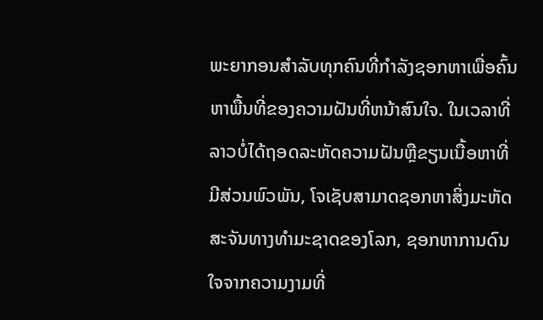ພະຍາກອນສໍາລັບທຸກຄົນທີ່ກໍາລັງຊອກຫາເພື່ອຄົ້ນຫາພື້ນທີ່ຂອງຄວາມຝັນທີ່ຫນ້າສົນໃຈ. ໃນເວລາທີ່ລາວບໍ່ໄດ້ຖອດລະຫັດຄວາມຝັນຫຼືຂຽນເນື້ອຫາທີ່ມີສ່ວນພົວພັນ, ໂຈເຊັບສາມາດຊອກຫາສິ່ງມະຫັດສະຈັນທາງທໍາມະຊາດຂອງໂລກ, ຊອກຫາການດົນໃຈຈາກຄວາມງາມທີ່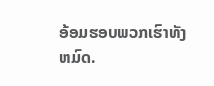ອ້ອມຮອບພວກເຮົາທັງຫມົດ.